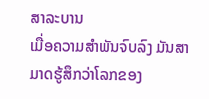ສາລະບານ
ເມື່ອຄວາມສຳພັນຈົບລົງ ມັນສາມາດຮູ້ສຶກວ່າໂລກຂອງ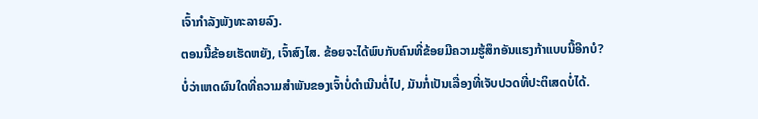ເຈົ້າກຳລັງພັງທະລາຍລົງ.
ຕອນນີ້ຂ້ອຍເຮັດຫຍັງ, ເຈົ້າສົງໄສ. ຂ້ອຍຈະໄດ້ພົບກັບຄົນທີ່ຂ້ອຍມີຄວາມຮູ້ສຶກອັນແຮງກ້າແບບນີ້ອີກບໍ?
ບໍ່ວ່າເຫດຜົນໃດທີ່ຄວາມສຳພັນຂອງເຈົ້າບໍ່ດຳເນີນຕໍ່ໄປ, ມັນກໍ່ເປັນເລື່ອງທີ່ເຈັບປວດທີ່ປະຕິເສດບໍ່ໄດ້.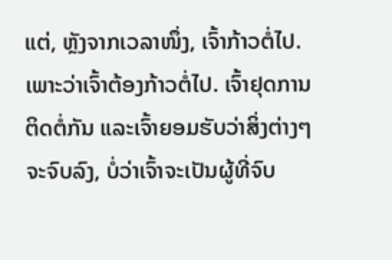ແຕ່, ຫຼັງຈາກເວລາໜຶ່ງ, ເຈົ້າກ້າວຕໍ່ໄປ. ເພາະວ່າເຈົ້າຕ້ອງກ້າວຕໍ່ໄປ. ເຈົ້າຢຸດການຕິດຕໍ່ກັນ ແລະເຈົ້າຍອມຮັບວ່າສິ່ງຕ່າງໆຈະຈົບລົງ, ບໍ່ວ່າເຈົ້າຈະເປັນຜູ້ທີ່ຈົບ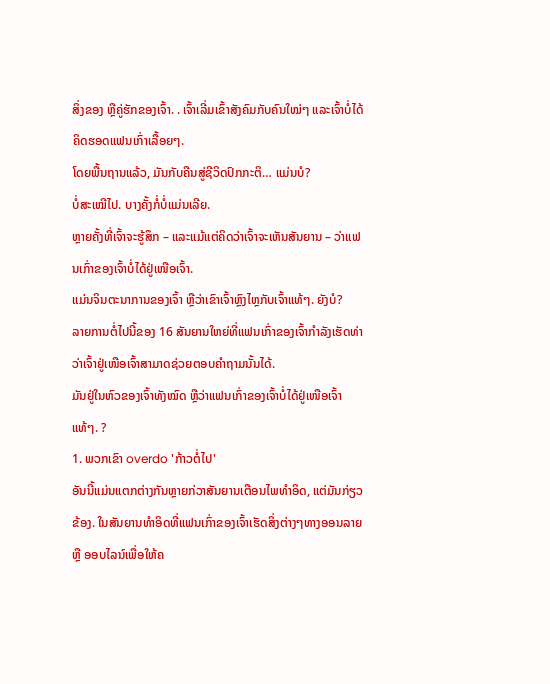ສິ່ງຂອງ ຫຼືຄູ່ຮັກຂອງເຈົ້າ. . ເຈົ້າເລີ່ມເຂົ້າສັງຄົມກັບຄົນໃໝ່ໆ ແລະເຈົ້າບໍ່ໄດ້ຄິດຮອດແຟນເກົ່າເລື້ອຍໆ.
ໂດຍພື້ນຖານແລ້ວ, ມັນກັບຄືນສູ່ຊີວິດປົກກະຕິ… ແມ່ນບໍ?
ບໍ່ສະເໝີໄປ. ບາງຄັ້ງກໍ່ບໍ່ແມ່ນເລີຍ.
ຫຼາຍຄັ້ງທີ່ເຈົ້າຈະຮູ້ສຶກ – ແລະແມ້ແຕ່ຄິດວ່າເຈົ້າຈະເຫັນສັນຍານ – ວ່າແຟນເກົ່າຂອງເຈົ້າບໍ່ໄດ້ຢູ່ເໜືອເຈົ້າ.
ແມ່ນຈິນຕະນາການຂອງເຈົ້າ ຫຼືວ່າເຂົາເຈົ້າຫຼົງໄຫຼກັບເຈົ້າແທ້ໆ. ຍັງບໍ?
ລາຍການຕໍ່ໄປນີ້ຂອງ 16 ສັນຍານໃຫຍ່ທີ່ແຟນເກົ່າຂອງເຈົ້າກຳລັງເຮັດທ່າວ່າເຈົ້າຢູ່ເໜືອເຈົ້າສາມາດຊ່ວຍຕອບຄຳຖາມນັ້ນໄດ້.
ມັນຢູ່ໃນຫົວຂອງເຈົ້າທັງໝົດ ຫຼືວ່າແຟນເກົ່າຂອງເຈົ້າບໍ່ໄດ້ຢູ່ເໜືອເຈົ້າແທ້ໆ. ?
1. ພວກເຂົາ overdo 'ກ້າວຕໍ່ໄປ'
ອັນນີ້ແມ່ນແຕກຕ່າງກັນຫຼາຍກ່ວາສັນຍານເຕືອນໄພທໍາອິດ, ແຕ່ມັນກ່ຽວຂ້ອງ. ໃນສັນຍານທຳອິດທີ່ແຟນເກົ່າຂອງເຈົ້າເຮັດສິ່ງຕ່າງໆທາງອອນລາຍ ຫຼື ອອບໄລນ໌ເພື່ອໃຫ້ຄ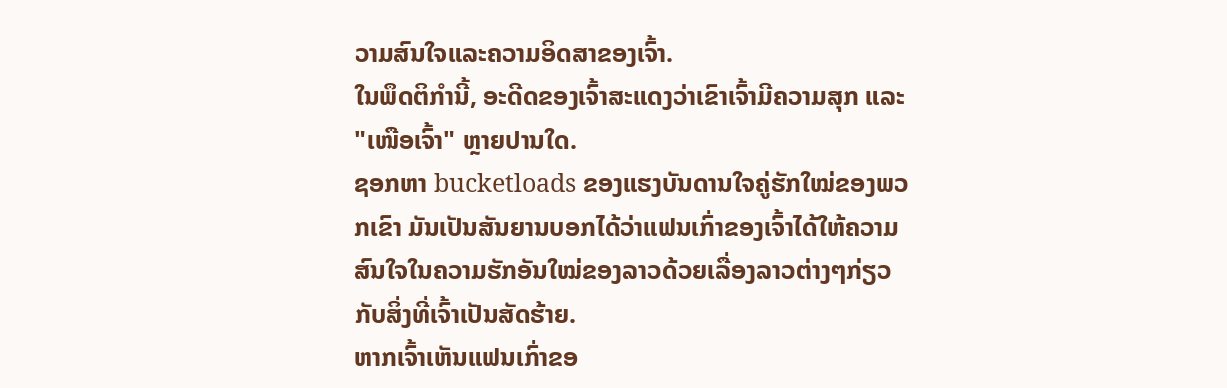ວາມສົນໃຈແລະຄວາມອິດສາຂອງເຈົ້າ.
ໃນພຶດຕິກຳນີ້, ອະດີດຂອງເຈົ້າສະແດງວ່າເຂົາເຈົ້າມີຄວາມສຸກ ແລະ "ເໜືອເຈົ້າ" ຫຼາຍປານໃດ.
ຊອກຫາ bucketloads ຂອງແຮງບັນດານໃຈຄູ່ຮັກໃໝ່ຂອງພວກເຂົາ ມັນເປັນສັນຍານບອກໄດ້ວ່າແຟນເກົ່າຂອງເຈົ້າໄດ້ໃຫ້ຄວາມສົນໃຈໃນຄວາມຮັກອັນໃໝ່ຂອງລາວດ້ວຍເລື່ອງລາວຕ່າງໆກ່ຽວກັບສິ່ງທີ່ເຈົ້າເປັນສັດຮ້າຍ.
ຫາກເຈົ້າເຫັນແຟນເກົ່າຂອ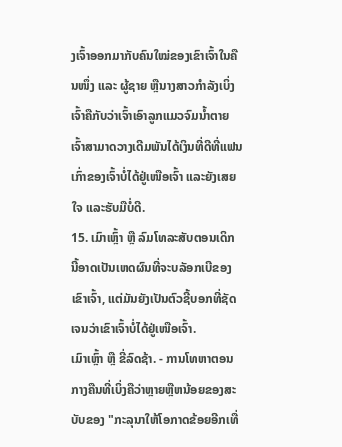ງເຈົ້າອອກມາກັບຄົນໃໝ່ຂອງເຂົາເຈົ້າໃນຄືນໜຶ່ງ ແລະ ຜູ້ຊາຍ ຫຼືນາງສາວກຳລັງເບິ່ງເຈົ້າຄືກັບວ່າເຈົ້າເອົາລູກແມວຈົມນ້ຳຕາຍ ເຈົ້າສາມາດວາງເດີມພັນໄດ້ເງິນທີ່ດີທີ່ແຟນເກົ່າຂອງເຈົ້າບໍ່ໄດ້ຢູ່ເໜືອເຈົ້າ ແລະຍັງເສຍໃຈ ແລະຮັບມືບໍ່ດີ.
15. ເມົາເຫຼົ້າ ຫຼື ລົມໂທລະສັບຕອນເດິກ
ນີ້ອາດເປັນເຫດຜົນທີ່ຈະບລັອກເບີຂອງເຂົາເຈົ້າ, ແຕ່ມັນຍັງເປັນຕົວຊີ້ບອກທີ່ຊັດເຈນວ່າເຂົາເຈົ້າບໍ່ໄດ້ຢູ່ເໜືອເຈົ້າ.
ເມົາເຫຼົ້າ ຫຼື ຂີ່ລົດຊ້າ. - ການໂທຫາຕອນກາງຄືນທີ່ເບິ່ງຄືວ່າຫຼາຍຫຼືຫນ້ອຍຂອງສະບັບຂອງ "ກະລຸນາໃຫ້ໂອກາດຂ້ອຍອີກເທື່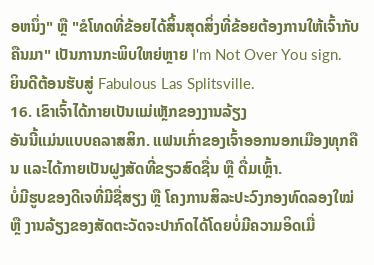ອຫນຶ່ງ" ຫຼື "ຂໍໂທດທີ່ຂ້ອຍໄດ້ສິ້ນສຸດສິ່ງທີ່ຂ້ອຍຕ້ອງການໃຫ້ເຈົ້າກັບຄືນມາ" ເປັນການກະພິບໃຫຍ່ຫຼາຍ I'm Not Over You sign.
ຍິນດີຕ້ອນຮັບສູ່ Fabulous Las Splitsville.
16. ເຂົາເຈົ້າໄດ້ກາຍເປັນແມ່ເຫຼັກຂອງງານລ້ຽງ
ອັນນີ້ແມ່ນແບບຄລາສສິກ. ແຟນເກົ່າຂອງເຈົ້າອອກນອກເມືອງທຸກຄືນ ແລະໄດ້ກາຍເປັນຝູງສັດທີ່ຂຽວສົດຊື່ນ ຫຼື ດື່ມເຫຼົ້າ.
ບໍ່ມີຮູບຂອງດີເຈທີ່ມີຊື່ສຽງ ຫຼື ໂຄງການສິລະປະວົງກອງທົດລອງໃໝ່ ຫຼື ງານລ້ຽງຂອງສັດຕະວັດຈະປາກົດໄດ້ໂດຍບໍ່ມີຄວາມອິດເມື່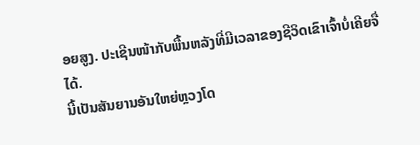ອຍສູງ. ປະເຊີນໜ້າກັບພື້ນຫລັງທີ່ມີເວລາຂອງຊີວິດເຂົາເຈົ້າບໍ່ເຄີຍຈື່ໄດ້.
ນີ້ເປັນສັນຍານອັນໃຫຍ່ຫຼວງໂດ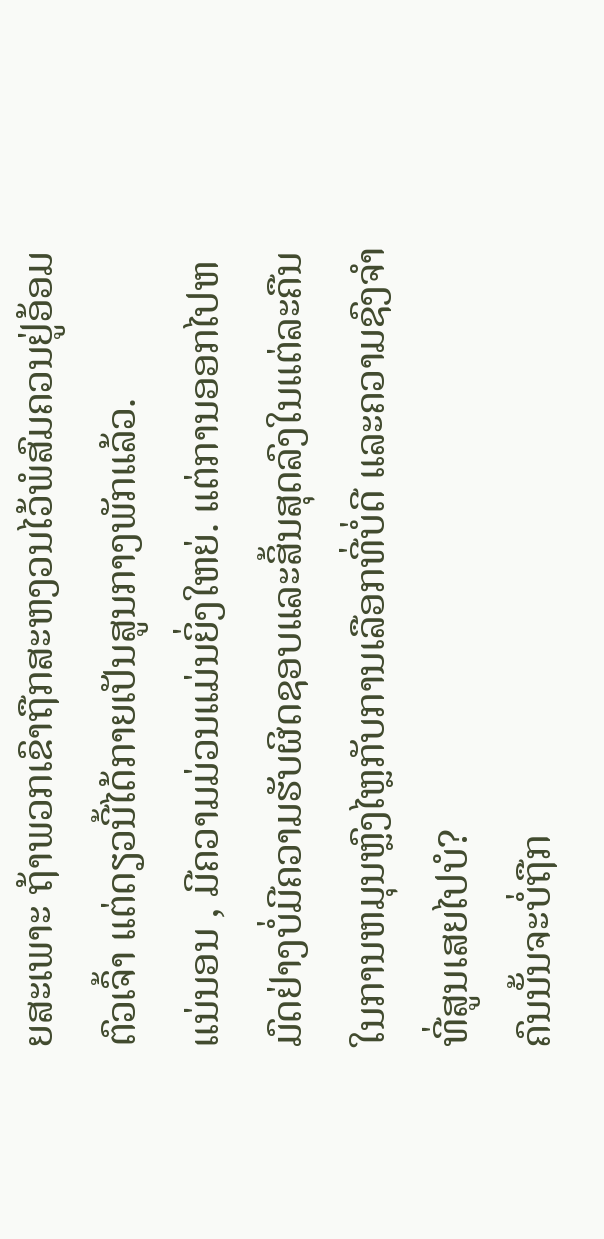ຍສະເພາະ ຖ້າພວກເຂົາຖືກສະຫງວນໄວ້ພໍສົມຄວນຢູ່ອ້ອມຕົວເຈົ້າ ແຕ່ດຽວນີ້ໄດ້ກາຍເປັນສູນກາງພັກແລ້ວ.
ແນ່ນອນ , ມີຄວາມມ່ວນແມ່ນຍິ່ງໃຫຍ່. ແຕ່ການອອກໄປຫມົດຢ່າງບໍ່ມີຄວາມຮັບຜິດຊອບແລະສິ້ນສຸດລົງໃນແຕ່ລະຄືນໃນການຫມຸນຫຼົງໄຫຼກັບການເລືອກທີ່ບໍ່ດີ ແລະຄວາມຊົງຈຳທີ່ສູນເສຍໄປບໍ?
ຄົນນັ້ນຈະບໍ່ຖືກ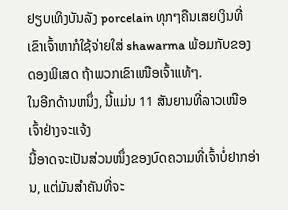ຢຽບເທິງບັນລັງ porcelain ທຸກໆຄືນເສຍເງິນທີ່ເຂົາເຈົ້າຫາກໍໃຊ້ຈ່າຍໃສ່ shawarma ພ້ອມກັບຂອງດອງພິເສດ ຖ້າພວກເຂົາເໜືອເຈົ້າແທ້ໆ.
ໃນອີກດ້ານຫນຶ່ງ, ນີ້ແມ່ນ 11 ສັນຍານທີ່ລາວເໜືອເຈົ້າຢ່າງຈະແຈ້ງ
ນີ້ອາດຈະເປັນສ່ວນໜຶ່ງຂອງບົດຄວາມທີ່ເຈົ້າບໍ່ຢາກອ່ານ, ແຕ່ມັນສຳຄັນທີ່ຈະ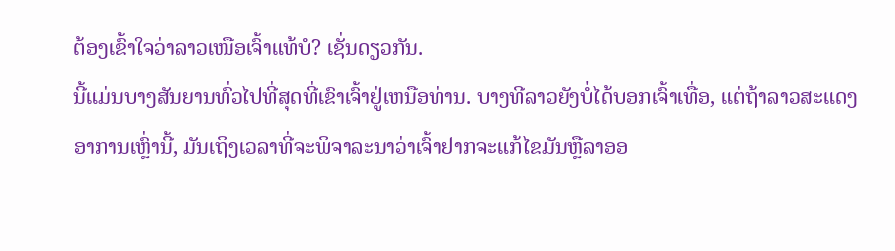ຕ້ອງເຂົ້າໃຈວ່າລາວເໜືອເຈົ້າແທ້ບໍ? ເຊັ່ນດຽວກັນ.
ນີ້ແມ່ນບາງສັນຍານທົ່ວໄປທີ່ສຸດທີ່ເຂົາເຈົ້າຢູ່ເຫນືອທ່ານ. ບາງທີລາວຍັງບໍ່ໄດ້ບອກເຈົ້າເທື່ອ, ແຕ່ຖ້າລາວສະແດງອາການເຫຼົ່ານີ້, ມັນເຖິງເວລາທີ່ຈະພິຈາລະນາວ່າເຈົ້າຢາກຈະແກ້ໄຂມັນຫຼືລາອອ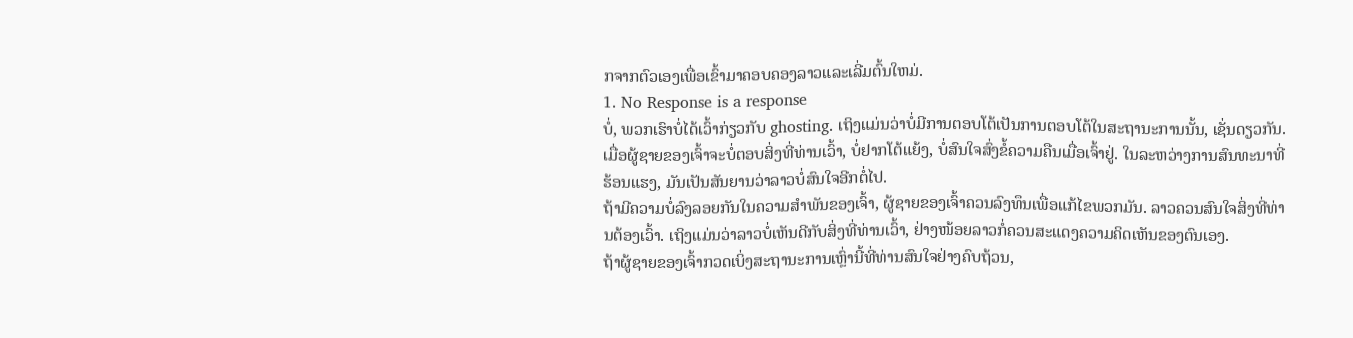ກຈາກຕົວເອງເພື່ອເຂົ້າມາຄອບຄອງລາວແລະເລີ່ມຕົ້ນໃຫມ່.
1. No Response is a response
ບໍ່, ພວກເຮົາບໍ່ໄດ້ເວົ້າກ່ຽວກັບ ghosting. ເຖິງແມ່ນວ່າບໍ່ມີການຕອບໂຕ້ເປັນການຕອບໂຕ້ໃນສະຖານະການນັ້ນ, ເຊັ່ນດຽວກັນ.
ເມື່ອຜູ້ຊາຍຂອງເຈົ້າຈະບໍ່ຕອບສິ່ງທີ່ທ່ານເວົ້າ, ບໍ່ຢາກໂຕ້ແຍ້ງ, ບໍ່ສົນໃຈສົ່ງຂໍ້ຄວາມຄືນເມື່ອເຈົ້າຢູ່. ໃນລະຫວ່າງການສົນທະນາທີ່ຮ້ອນແຮງ, ມັນເປັນສັນຍານວ່າລາວບໍ່ສົນໃຈອີກຕໍ່ໄປ.
ຖ້າມີຄວາມບໍ່ລົງລອຍກັນໃນຄວາມສໍາພັນຂອງເຈົ້າ, ຜູ້ຊາຍຂອງເຈົ້າຄວນລົງທຶນເພື່ອແກ້ໄຂພວກມັນ. ລາວຄວນສົນໃຈສິ່ງທີ່ທ່ານຕ້ອງເວົ້າ. ເຖິງແມ່ນວ່າລາວບໍ່ເຫັນດີກັບສິ່ງທີ່ທ່ານເວົ້າ, ຢ່າງໜ້ອຍລາວກໍ່ຄວນສະແດງຄວາມຄິດເຫັນຂອງຕົນເອງ.
ຖ້າຜູ້ຊາຍຂອງເຈົ້າກວດເບິ່ງສະຖານະການເຫຼົ່ານີ້ທີ່ທ່ານສົນໃຈຢ່າງຄົບຖ້ວນ,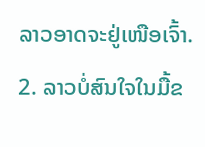ລາວອາດຈະຢູ່ເໜືອເຈົ້າ.
2. ລາວບໍ່ສົນໃຈໃນມື້ຂ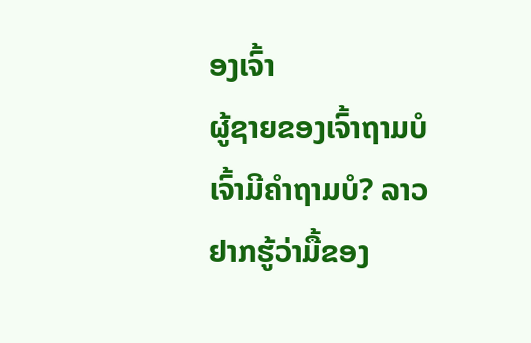ອງເຈົ້າ
ຜູ້ຊາຍຂອງເຈົ້າຖາມບໍເຈົ້າມີຄຳຖາມບໍ? ລາວຢາກຮູ້ວ່າມື້ຂອງ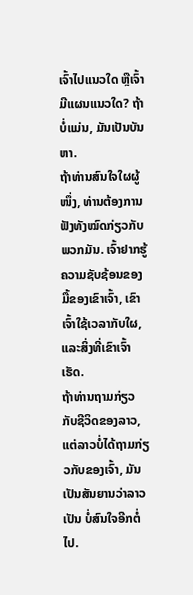ເຈົ້າໄປແນວໃດ ຫຼືເຈົ້າມີແຜນແນວໃດ? ຖ້າບໍ່ແມ່ນ, ມັນເປັນບັນຫາ.
ຖ້າທ່ານສົນໃຈໃຜຜູ້ໜຶ່ງ, ທ່ານຕ້ອງການຟັງທັງໝົດກ່ຽວກັບພວກມັນ. ເຈົ້າຢາກຮູ້ຄວາມຊັບຊ້ອນຂອງມື້ຂອງເຂົາເຈົ້າ, ເຂົາເຈົ້າໃຊ້ເວລາກັບໃຜ, ແລະສິ່ງທີ່ເຂົາເຈົ້າເຮັດ.
ຖ້າທ່ານຖາມກ່ຽວກັບຊີວິດຂອງລາວ, ແຕ່ລາວບໍ່ໄດ້ຖາມກ່ຽວກັບຂອງເຈົ້າ, ມັນເປັນສັນຍານວ່າລາວເປັນ ບໍ່ສົນໃຈອີກຕໍ່ໄປ.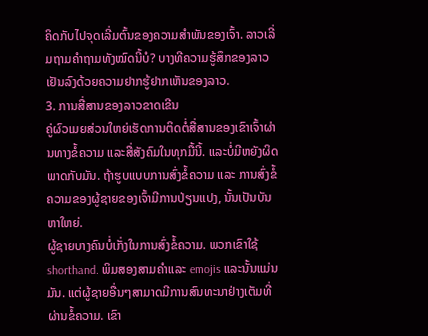ຄິດກັບໄປຈຸດເລີ່ມຕົ້ນຂອງຄວາມສຳພັນຂອງເຈົ້າ. ລາວເລີ່ມຖາມຄຳຖາມທັງໝົດນີ້ບໍ? ບາງທີຄວາມຮູ້ສຶກຂອງລາວເຢັນລົງດ້ວຍຄວາມຢາກຮູ້ຢາກເຫັນຂອງລາວ.
3. ການສື່ສານຂອງລາວຂາດເຂີນ
ຄູ່ຜົວເມຍສ່ວນໃຫຍ່ເຮັດການຕິດຕໍ່ສື່ສານຂອງເຂົາເຈົ້າຜ່ານທາງຂໍ້ຄວາມ ແລະສື່ສັງຄົມໃນທຸກມື້ນີ້. ແລະບໍ່ມີຫຍັງຜິດພາດກັບມັນ. ຖ້າຮູບແບບການສົ່ງຂໍ້ຄວາມ ແລະ ການສົ່ງຂໍ້ຄວາມຂອງຜູ້ຊາຍຂອງເຈົ້າມີການປ່ຽນແປງ, ນັ້ນເປັນບັນຫາໃຫຍ່.
ຜູ້ຊາຍບາງຄົນບໍ່ເກັ່ງໃນການສົ່ງຂໍ້ຄວາມ. ພວກເຂົາໃຊ້ shorthand. ພິມສອງສາມຄໍາແລະ emojis ແລະນັ້ນແມ່ນມັນ. ແຕ່ຜູ້ຊາຍອື່ນໆສາມາດມີການສົນທະນາຢ່າງເຕັມທີ່ຜ່ານຂໍ້ຄວາມ. ເຂົາ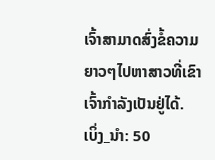ເຈົ້າສາມາດສົ່ງຂໍ້ຄວາມຍາວໆໄປຫາສາວທີ່ເຂົາເຈົ້າກຳລັງເປັນຢູ່ໄດ້.
ເບິ່ງ_ນຳ: 50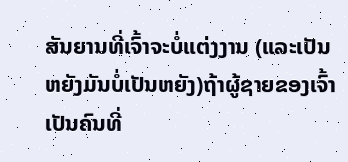ສັນຍານທີ່ເຈົ້າຈະບໍ່ແຕ່ງງານ (ແລະເປັນຫຍັງມັນບໍ່ເປັນຫຍັງ)ຖ້າຜູ້ຊາຍຂອງເຈົ້າເປັນຄົນທີ່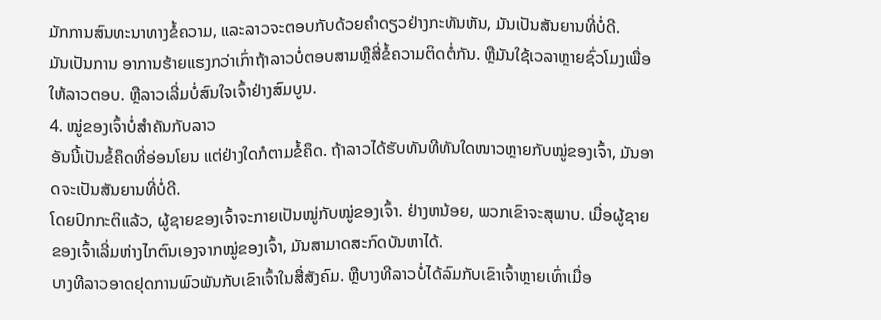ມັກການສົນທະນາທາງຂໍ້ຄວາມ, ແລະລາວຈະຕອບກັບດ້ວຍຄຳດຽວຢ່າງກະທັນຫັນ, ມັນເປັນສັນຍານທີ່ບໍ່ດີ.
ມັນເປັນການ ອາການຮ້າຍແຮງກວ່າເກົ່າຖ້າລາວບໍ່ຕອບສາມຫຼືສີ່ຂໍ້ຄວາມຕິດຕໍ່ກັນ. ຫຼືມັນໃຊ້ເວລາຫຼາຍຊົ່ວໂມງເພື່ອໃຫ້ລາວຕອບ. ຫຼືລາວເລີ່ມບໍ່ສົນໃຈເຈົ້າຢ່າງສົມບູນ.
4. ໝູ່ຂອງເຈົ້າບໍ່ສຳຄັນກັບລາວ
ອັນນີ້ເປັນຂໍ້ຄຶດທີ່ອ່ອນໂຍນ ແຕ່ຢ່າງໃດກໍຕາມຂໍ້ຄຶດ. ຖ້າລາວໄດ້ຮັບທັນທີທັນໃດໜາວຫຼາຍກັບໝູ່ຂອງເຈົ້າ, ມັນອາດຈະເປັນສັນຍານທີ່ບໍ່ດີ.
ໂດຍປົກກະຕິແລ້ວ, ຜູ້ຊາຍຂອງເຈົ້າຈະກາຍເປັນໝູ່ກັບໝູ່ຂອງເຈົ້າ. ຢ່າງຫນ້ອຍ, ພວກເຂົາຈະສຸພາບ. ເມື່ອຜູ້ຊາຍຂອງເຈົ້າເລີ່ມຫ່າງໄກຕົນເອງຈາກໝູ່ຂອງເຈົ້າ, ມັນສາມາດສະກົດບັນຫາໄດ້.
ບາງທີລາວອາດຢຸດການພົວພັນກັບເຂົາເຈົ້າໃນສື່ສັງຄົມ. ຫຼືບາງທີລາວບໍ່ໄດ້ລົມກັບເຂົາເຈົ້າຫຼາຍເທົ່າເມື່ອ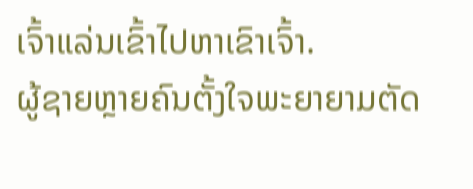ເຈົ້າແລ່ນເຂົ້າໄປຫາເຂົາເຈົ້າ.
ຜູ້ຊາຍຫຼາຍຄົນຕັ້ງໃຈພະຍາຍາມຕັດ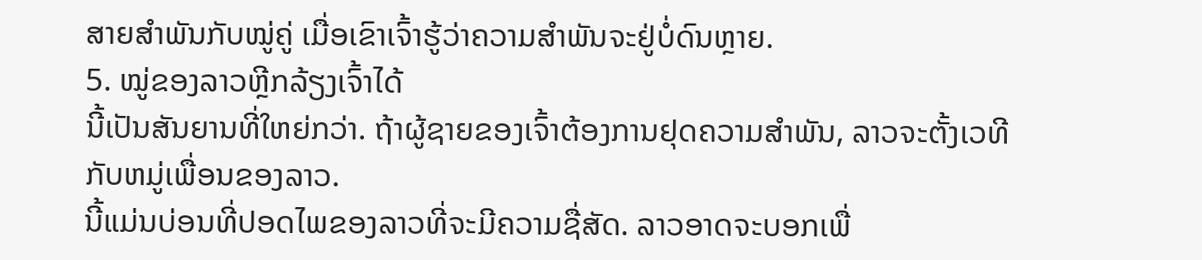ສາຍສຳພັນກັບໝູ່ຄູ່ ເມື່ອເຂົາເຈົ້າຮູ້ວ່າຄວາມສຳພັນຈະຢູ່ບໍ່ດົນຫຼາຍ.
5. ໝູ່ຂອງລາວຫຼີກລ້ຽງເຈົ້າໄດ້
ນີ້ເປັນສັນຍານທີ່ໃຫຍ່ກວ່າ. ຖ້າຜູ້ຊາຍຂອງເຈົ້າຕ້ອງການຢຸດຄວາມສໍາພັນ, ລາວຈະຕັ້ງເວທີກັບຫມູ່ເພື່ອນຂອງລາວ.
ນີ້ແມ່ນບ່ອນທີ່ປອດໄພຂອງລາວທີ່ຈະມີຄວາມຊື່ສັດ. ລາວອາດຈະບອກເພື່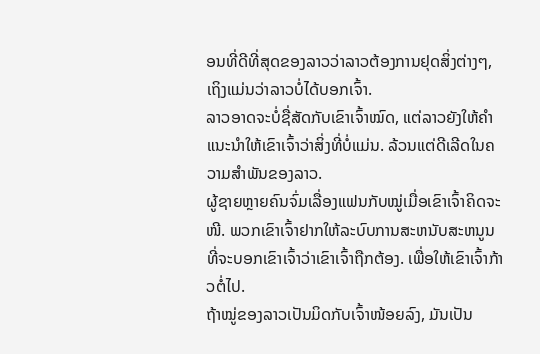ອນທີ່ດີທີ່ສຸດຂອງລາວວ່າລາວຕ້ອງການຢຸດສິ່ງຕ່າງໆ, ເຖິງແມ່ນວ່າລາວບໍ່ໄດ້ບອກເຈົ້າ.
ລາວອາດຈະບໍ່ຊື່ສັດກັບເຂົາເຈົ້າໝົດ, ແຕ່ລາວຍັງໃຫ້ຄໍາແນະນໍາໃຫ້ເຂົາເຈົ້າວ່າສິ່ງທີ່ບໍ່ແມ່ນ. ລ້ວນແຕ່ດີເລີດໃນຄວາມສຳພັນຂອງລາວ.
ຜູ້ຊາຍຫຼາຍຄົນຈົ່ມເລື່ອງແຟນກັບໝູ່ເມື່ອເຂົາເຈົ້າຄິດຈະໜີ. ພວກເຂົາເຈົ້າຢາກໃຫ້ລະບົບການສະຫນັບສະຫນູນທີ່ຈະບອກເຂົາເຈົ້າວ່າເຂົາເຈົ້າຖືກຕ້ອງ. ເພື່ອໃຫ້ເຂົາເຈົ້າກ້າວຕໍ່ໄປ.
ຖ້າໝູ່ຂອງລາວເປັນມິດກັບເຈົ້າໜ້ອຍລົງ, ມັນເປັນ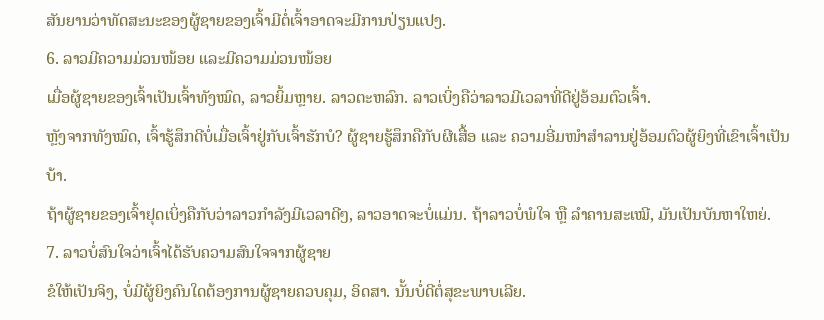ສັນຍານວ່າທັດສະນະຂອງຜູ້ຊາຍຂອງເຈົ້າມີຕໍ່ເຈົ້າອາດຈະມີການປ່ຽນແປງ.
6. ລາວມີຄວາມມ່ວນໜ້ອຍ ແລະມີຄວາມມ່ວນໜ້ອຍ
ເມື່ອຜູ້ຊາຍຂອງເຈົ້າເປັນເຈົ້າທັງໝົດ, ລາວຍິ້ມຫຼາຍ. ລາວຕະຫລົກ. ລາວເບິ່ງຄືວ່າລາວມີເວລາທີ່ດີຢູ່ອ້ອມຕົວເຈົ້າ.
ຫຼັງຈາກທັງໝົດ, ເຈົ້າຮູ້ສຶກດີບໍ່ເມື່ອເຈົ້າຢູ່ກັບເຈົ້າຮັກບໍ? ຜູ້ຊາຍຮູ້ສຶກຄືກັບຜີເສື້ອ ແລະ ຄວາມອີ່ມໜຳສຳລານຢູ່ອ້ອມຕົວຜູ້ຍິງທີ່ເຂົາເຈົ້າເປັນບ້າ.
ຖ້າຜູ້ຊາຍຂອງເຈົ້າຢຸດເບິ່ງຄືກັບວ່າລາວກຳລັງມີເວລາດີໆ, ລາວອາດຈະບໍ່ແມ່ນ. ຖ້າລາວບໍ່ພໍໃຈ ຫຼື ລຳຄານສະເໝີ, ມັນເປັນບັນຫາໃຫຍ່.
7. ລາວບໍ່ສົນໃຈວ່າເຈົ້າໄດ້ຮັບຄວາມສົນໃຈຈາກຜູ້ຊາຍ
ຂໍໃຫ້ເປັນຈິງ, ບໍ່ມີຜູ້ຍິງຄົນໃດຕ້ອງການຜູ້ຊາຍຄວບຄຸມ, ອິດສາ. ນັ້ນບໍ່ດີຕໍ່ສຸຂະພາບເລີຍ.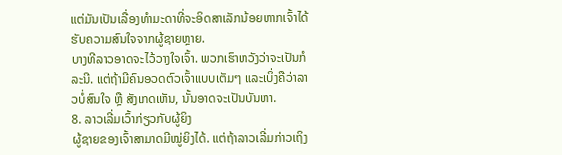ແຕ່ມັນເປັນເລື່ອງທຳມະດາທີ່ຈະອິດສາເລັກນ້ອຍຫາກເຈົ້າໄດ້ຮັບຄວາມສົນໃຈຈາກຜູ້ຊາຍຫຼາຍ.
ບາງທີລາວອາດຈະໄວ້ວາງໃຈເຈົ້າ. ພວກເຮົາຫວັງວ່າຈະເປັນກໍລະນີ. ແຕ່ຖ້າມີຄົນອວດຕົວເຈົ້າແບບເຕັມໆ ແລະເບິ່ງຄືວ່າລາວບໍ່ສົນໃຈ ຫຼື ສັງເກດເຫັນ, ນັ້ນອາດຈະເປັນບັນຫາ.
8. ລາວເລີ່ມເວົ້າກ່ຽວກັບຜູ້ຍິງ
ຜູ້ຊາຍຂອງເຈົ້າສາມາດມີໝູ່ຍິງໄດ້. ແຕ່ຖ້າລາວເລີ່ມກ່າວເຖິງ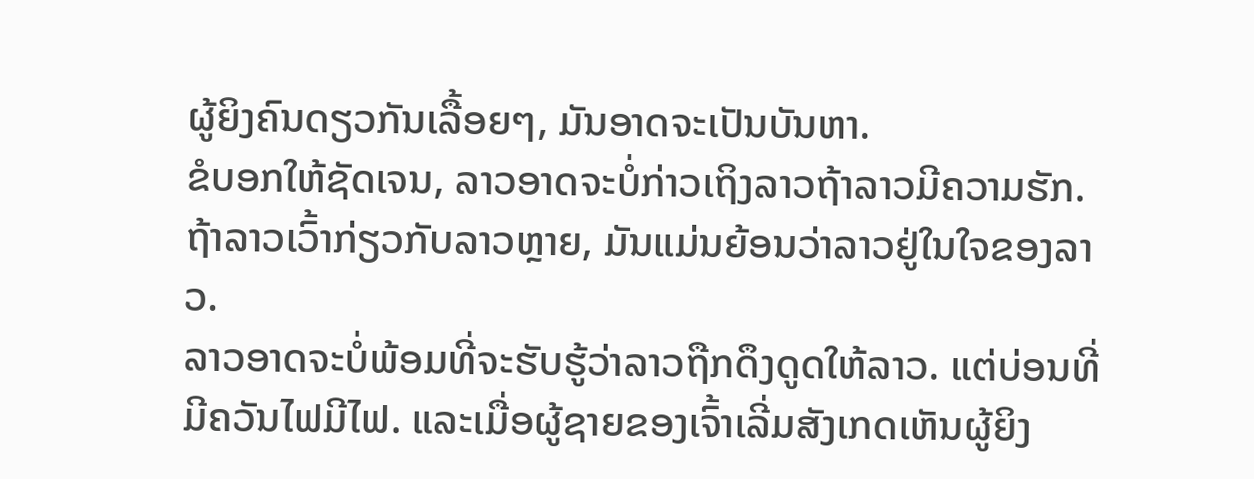ຜູ້ຍິງຄົນດຽວກັນເລື້ອຍໆ, ມັນອາດຈະເປັນບັນຫາ.
ຂໍບອກໃຫ້ຊັດເຈນ, ລາວອາດຈະບໍ່ກ່າວເຖິງລາວຖ້າລາວມີຄວາມຮັກ. ຖ້າລາວເວົ້າກ່ຽວກັບລາວຫຼາຍ, ມັນແມ່ນຍ້ອນວ່າລາວຢູ່ໃນໃຈຂອງລາວ.
ລາວອາດຈະບໍ່ພ້ອມທີ່ຈະຮັບຮູ້ວ່າລາວຖືກດຶງດູດໃຫ້ລາວ. ແຕ່ບ່ອນທີ່ມີຄວັນໄຟມີໄຟ. ແລະເມື່ອຜູ້ຊາຍຂອງເຈົ້າເລີ່ມສັງເກດເຫັນຜູ້ຍິງ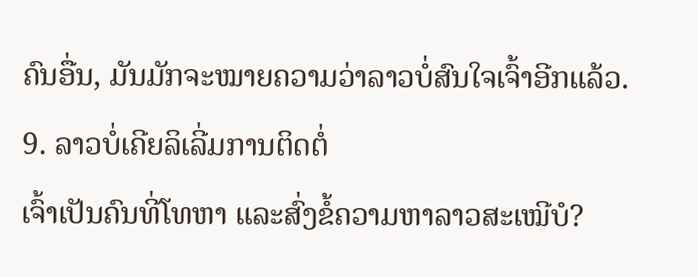ຄົນອື່ນ, ມັນມັກຈະໝາຍຄວາມວ່າລາວບໍ່ສົນໃຈເຈົ້າອີກແລ້ວ.
9. ລາວບໍ່ເຄີຍລິເລີ່ມການຕິດຕໍ່
ເຈົ້າເປັນຄົນທີ່ໂທຫາ ແລະສົ່ງຂໍ້ຄວາມຫາລາວສະເໝີບໍ?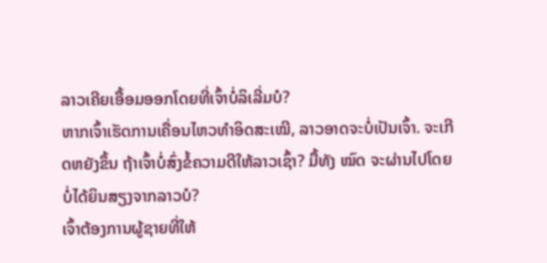ລາວເຄີຍເອື້ອມອອກໂດຍທີ່ເຈົ້າບໍ່ລິເລີ່ມບໍ?
ຫາກເຈົ້າເຮັດການເຄື່ອນໄຫວທຳອິດສະເໝີ, ລາວອາດຈະບໍ່ເປັນເຈົ້າ. ຈະເກີດຫຍັງຂຶ້ນ ຖ້າເຈົ້າບໍ່ສົ່ງຂໍ້ຄວາມດີໃຫ້ລາວເຊົ້າ? ມື້ທັງ ໝົດ ຈະຜ່ານໄປໂດຍບໍ່ໄດ້ຍິນສຽງຈາກລາວບໍ?
ເຈົ້າຕ້ອງການຜູ້ຊາຍທີ່ໃຫ້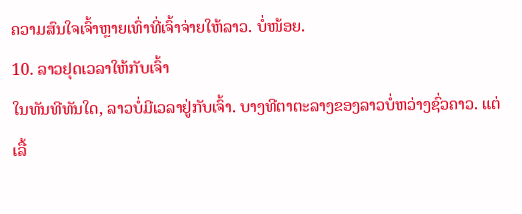ຄວາມສົນໃຈເຈົ້າຫຼາຍເທົ່າທີ່ເຈົ້າຈ່າຍໃຫ້ລາວ. ບໍ່ໜ້ອຍ.
10. ລາວຢຸດເວລາໃຫ້ກັບເຈົ້າ
ໃນທັນທີທັນໃດ, ລາວບໍ່ມີເວລາຢູ່ກັບເຈົ້າ. ບາງທີຕາຕະລາງຂອງລາວບໍ່ຫວ່າງຊົ່ວຄາວ. ແຕ່ເລື້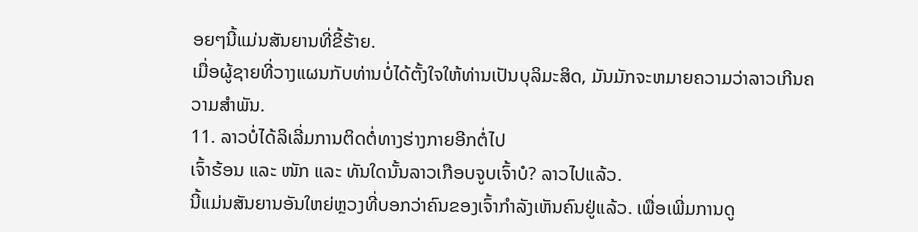ອຍໆນີ້ແມ່ນສັນຍານທີ່ຂີ້ຮ້າຍ.
ເມື່ອຜູ້ຊາຍທີ່ວາງແຜນກັບທ່ານບໍ່ໄດ້ຕັ້ງໃຈໃຫ້ທ່ານເປັນບຸລິມະສິດ, ມັນມັກຈະຫມາຍຄວາມວ່າລາວເກີນຄວາມສຳພັນ.
11. ລາວບໍ່ໄດ້ລິເລີ່ມການຕິດຕໍ່ທາງຮ່າງກາຍອີກຕໍ່ໄປ
ເຈົ້າຮ້ອນ ແລະ ໜັກ ແລະ ທັນໃດນັ້ນລາວເກືອບຈູບເຈົ້າບໍ? ລາວໄປແລ້ວ.
ນີ້ແມ່ນສັນຍານອັນໃຫຍ່ຫຼວງທີ່ບອກວ່າຄົນຂອງເຈົ້າກຳລັງເຫັນຄົນຢູ່ແລ້ວ. ເພື່ອເພີ່ມການດູ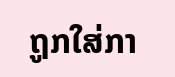ຖູກໃສ່ກາ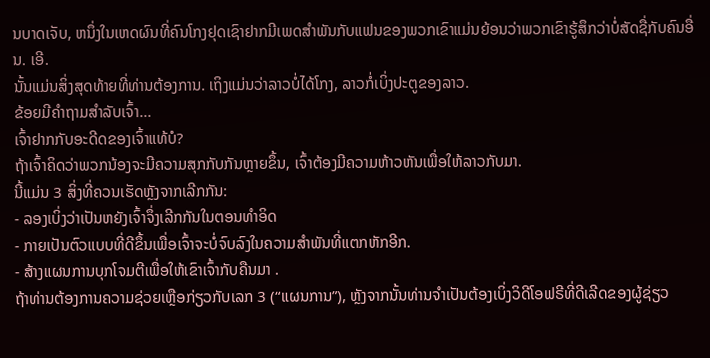ນບາດເຈັບ, ຫນຶ່ງໃນເຫດຜົນທີ່ຄົນໂກງຢຸດເຊົາຢາກມີເພດສໍາພັນກັບແຟນຂອງພວກເຂົາແມ່ນຍ້ອນວ່າພວກເຂົາຮູ້ສຶກວ່າບໍ່ສັດຊື່ກັບຄົນອື່ນ. ເອີ.
ນັ້ນແມ່ນສິ່ງສຸດທ້າຍທີ່ທ່ານຕ້ອງການ. ເຖິງແມ່ນວ່າລາວບໍ່ໄດ້ໂກງ, ລາວກໍ່ເບິ່ງປະຕູຂອງລາວ.
ຂ້ອຍມີຄຳຖາມສຳລັບເຈົ້າ...
ເຈົ້າຢາກກັບອະດີດຂອງເຈົ້າແທ້ບໍ?
ຖ້າເຈົ້າຄິດວ່າພວກນ້ອງຈະມີຄວາມສຸກກັບກັນຫຼາຍຂຶ້ນ, ເຈົ້າຕ້ອງມີຄວາມຫ້າວຫັນເພື່ອໃຫ້ລາວກັບມາ.
ນີ້ແມ່ນ 3 ສິ່ງທີ່ຄວນເຮັດຫຼັງຈາກເລີກກັນ:
- ລອງເບິ່ງວ່າເປັນຫຍັງເຈົ້າຈຶ່ງເລີກກັນໃນຕອນທຳອິດ
- ກາຍເປັນຕົວແບບທີ່ດີຂຶ້ນເພື່ອເຈົ້າຈະບໍ່ຈົບລົງໃນຄວາມສຳພັນທີ່ແຕກຫັກອີກ.
- ສ້າງແຜນການບຸກໂຈມຕີເພື່ອໃຫ້ເຂົາເຈົ້າກັບຄືນມາ .
ຖ້າທ່ານຕ້ອງການຄວາມຊ່ວຍເຫຼືອກ່ຽວກັບເລກ 3 (“ແຜນການ”), ຫຼັງຈາກນັ້ນທ່ານຈໍາເປັນຕ້ອງເບິ່ງວິດີໂອຟຣີທີ່ດີເລີດຂອງຜູ້ຊ່ຽວ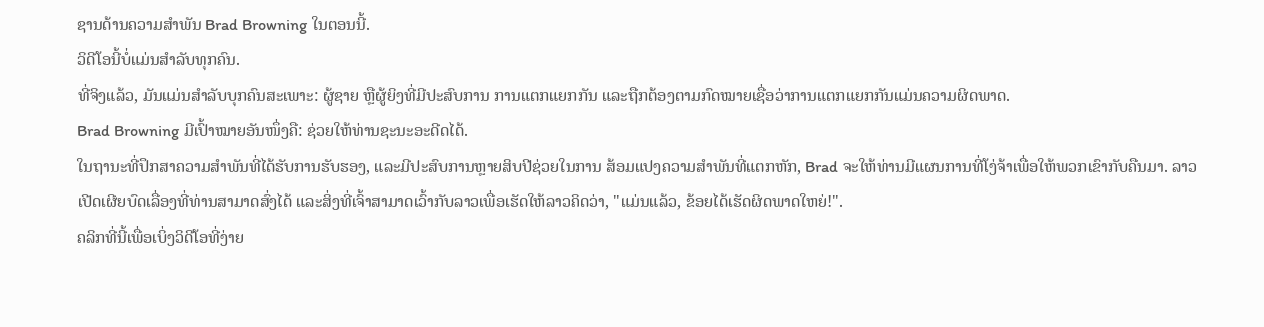ຊານດ້ານຄວາມສຳພັນ Brad Browning ໃນຕອນນີ້.
ວິດີໂອນີ້ບໍ່ແມ່ນສຳລັບທຸກຄົນ.
ທີ່ຈິງແລ້ວ, ມັນແມ່ນສຳລັບບຸກຄົນສະເພາະ: ຜູ້ຊາຍ ຫຼືຜູ້ຍິງທີ່ມີປະສົບການ ການແຕກແຍກກັນ ແລະຖືກຕ້ອງຕາມກົດໝາຍເຊື່ອວ່າການແຕກແຍກກັນແມ່ນຄວາມຜິດພາດ.
Brad Browning ມີເປົ້າໝາຍອັນໜຶ່ງຄື: ຊ່ວຍໃຫ້ທ່ານຊະນະອະດີດໄດ້.
ໃນຖານະທີ່ປຶກສາຄວາມສຳພັນທີ່ໄດ້ຮັບການຮັບຮອງ, ແລະມີປະສົບການຫຼາຍສິບປີຊ່ວຍໃນການ ສ້ອມແປງຄວາມສໍາພັນທີ່ແຕກຫັກ, Brad ຈະໃຫ້ທ່ານມີແຜນການທີ່ໂງ່ຈ້າເພື່ອໃຫ້ພວກເຂົາກັບຄືນມາ. ລາວເປີດເຜີຍບົດເລື່ອງທີ່ທ່ານສາມາດສົ່ງໄດ້ ແລະສິ່ງທີ່ເຈົ້າສາມາດເວົ້າກັບລາວເພື່ອເຮັດໃຫ້ລາວຄິດວ່າ, "ແມ່ນແລ້ວ, ຂ້ອຍໄດ້ເຮັດຜິດພາດໃຫຍ່!".
ຄລິກທີ່ນີ້ເພື່ອເບິ່ງວິດີໂອທີ່ງ່າຍ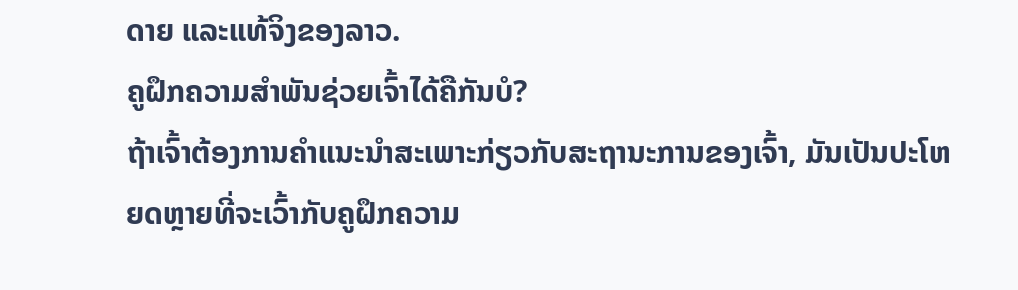ດາຍ ແລະແທ້ຈິງຂອງລາວ.
ຄູຝຶກຄວາມສຳພັນຊ່ວຍເຈົ້າໄດ້ຄືກັນບໍ?
ຖ້າເຈົ້າຕ້ອງການຄຳແນະນຳສະເພາະກ່ຽວກັບສະຖານະການຂອງເຈົ້າ, ມັນເປັນປະໂຫຍດຫຼາຍທີ່ຈະເວົ້າກັບຄູຝຶກຄວາມ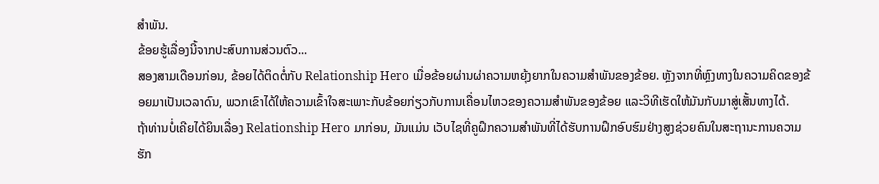ສຳພັນ.
ຂ້ອຍຮູ້ເລື່ອງນີ້ຈາກປະສົບການສ່ວນຕົວ...
ສອງສາມເດືອນກ່ອນ, ຂ້ອຍໄດ້ຕິດຕໍ່ກັບ Relationship Hero ເມື່ອຂ້ອຍຜ່ານຜ່າຄວາມຫຍຸ້ງຍາກໃນຄວາມສຳພັນຂອງຂ້ອຍ. ຫຼັງຈາກທີ່ຫຼົງທາງໃນຄວາມຄິດຂອງຂ້ອຍມາເປັນເວລາດົນ, ພວກເຂົາໄດ້ໃຫ້ຄວາມເຂົ້າໃຈສະເພາະກັບຂ້ອຍກ່ຽວກັບການເຄື່ອນໄຫວຂອງຄວາມສຳພັນຂອງຂ້ອຍ ແລະວິທີເຮັດໃຫ້ມັນກັບມາສູ່ເສັ້ນທາງໄດ້.
ຖ້າທ່ານບໍ່ເຄີຍໄດ້ຍິນເລື່ອງ Relationship Hero ມາກ່ອນ, ມັນແມ່ນ ເວັບໄຊທີ່ຄູຝຶກຄວາມສຳພັນທີ່ໄດ້ຮັບການຝຶກອົບຮົມຢ່າງສູງຊ່ວຍຄົນໃນສະຖານະການຄວາມຮັກ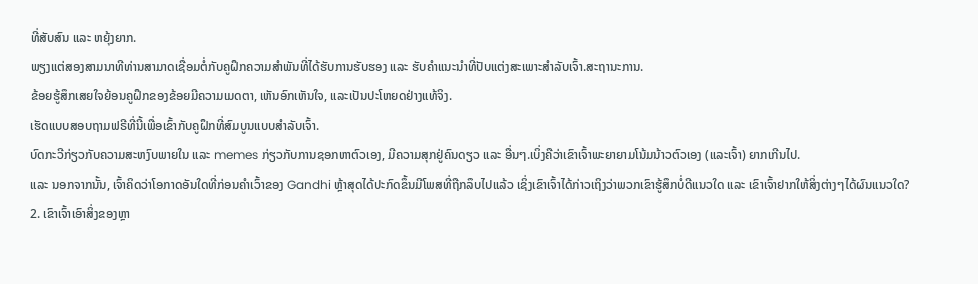ທີ່ສັບສົນ ແລະ ຫຍຸ້ງຍາກ.
ພຽງແຕ່ສອງສາມນາທີທ່ານສາມາດເຊື່ອມຕໍ່ກັບຄູຝຶກຄວາມສຳພັນທີ່ໄດ້ຮັບການຮັບຮອງ ແລະ ຮັບຄຳແນະນຳທີ່ປັບແຕ່ງສະເພາະສຳລັບເຈົ້າ.ສະຖານະການ.
ຂ້ອຍຮູ້ສຶກເສຍໃຈຍ້ອນຄູຝຶກຂອງຂ້ອຍມີຄວາມເມດຕາ, ເຫັນອົກເຫັນໃຈ, ແລະເປັນປະໂຫຍດຢ່າງແທ້ຈິງ.
ເຮັດແບບສອບຖາມຟຣີທີ່ນີ້ເພື່ອເຂົ້າກັບຄູຝຶກທີ່ສົມບູນແບບສຳລັບເຈົ້າ.
ບົດກະວີກ່ຽວກັບຄວາມສະຫງົບພາຍໃນ ແລະ memes ກ່ຽວກັບການຊອກຫາຕົວເອງ, ມີຄວາມສຸກຢູ່ຄົນດຽວ ແລະ ອື່ນໆ.ເບິ່ງຄືວ່າເຂົາເຈົ້າພະຍາຍາມໂນ້ມນ້າວຕົວເອງ (ແລະເຈົ້າ) ຍາກເກີນໄປ.
ແລະ ນອກຈາກນັ້ນ, ເຈົ້າຄິດວ່າໂອກາດອັນໃດທີ່ກ່ອນຄຳເວົ້າຂອງ Gandhi ຫຼ້າສຸດໄດ້ປະກົດຂຶ້ນມີໂພສທີ່ຖືກລຶບໄປແລ້ວ ເຊິ່ງເຂົາເຈົ້າໄດ້ກ່າວເຖິງວ່າພວກເຂົາຮູ້ສຶກບໍ່ດີແນວໃດ ແລະ ເຂົາເຈົ້າຢາກໃຫ້ສິ່ງຕ່າງໆໄດ້ຜົນແນວໃດ?
2. ເຂົາເຈົ້າເອົາສິ່ງຂອງຫຼາ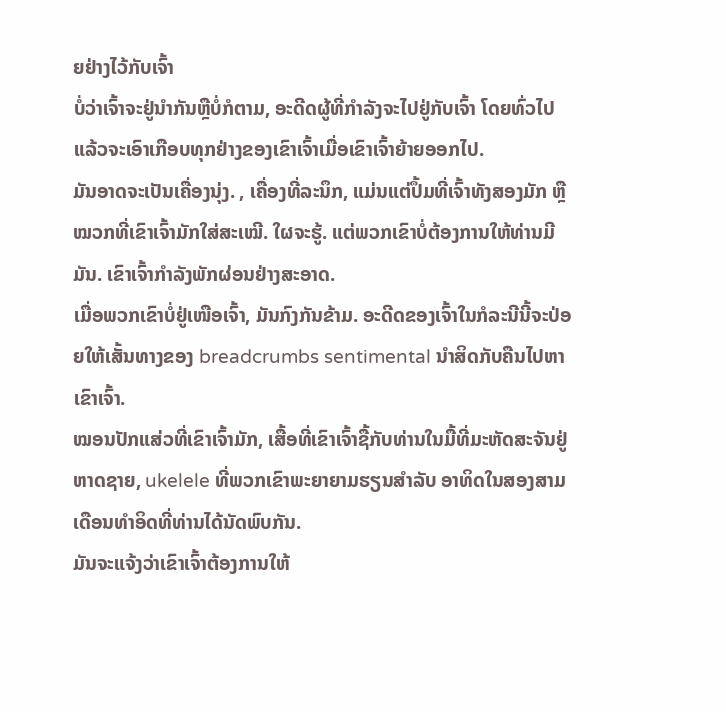ຍຢ່າງໄວ້ກັບເຈົ້າ
ບໍ່ວ່າເຈົ້າຈະຢູ່ນຳກັນຫຼືບໍ່ກໍຕາມ, ອະດີດຜູ້ທີ່ກຳລັງຈະໄປຢູ່ກັບເຈົ້າ ໂດຍທົ່ວໄປແລ້ວຈະເອົາເກືອບທຸກຢ່າງຂອງເຂົາເຈົ້າເມື່ອເຂົາເຈົ້າຍ້າຍອອກໄປ.
ມັນອາດຈະເປັນເຄື່ອງນຸ່ງ. , ເຄື່ອງທີ່ລະນຶກ, ແມ່ນແຕ່ປຶ້ມທີ່ເຈົ້າທັງສອງມັກ ຫຼືໝວກທີ່ເຂົາເຈົ້າມັກໃສ່ສະເໝີ. ໃຜຈະຮູ້. ແຕ່ພວກເຂົາບໍ່ຕ້ອງການໃຫ້ທ່ານມີມັນ. ເຂົາເຈົ້າກຳລັງພັກຜ່ອນຢ່າງສະອາດ.
ເມື່ອພວກເຂົາບໍ່ຢູ່ເໜືອເຈົ້າ, ມັນກົງກັນຂ້າມ. ອະດີດຂອງເຈົ້າໃນກໍລະນີນີ້ຈະປ່ອຍໃຫ້ເສັ້ນທາງຂອງ breadcrumbs sentimental ນໍາສິດກັບຄືນໄປຫາເຂົາເຈົ້າ.
ໝອນປັກແສ່ວທີ່ເຂົາເຈົ້າມັກ, ເສື້ອທີ່ເຂົາເຈົ້າຊື້ກັບທ່ານໃນມື້ທີ່ມະຫັດສະຈັນຢູ່ຫາດຊາຍ, ukelele ທີ່ພວກເຂົາພະຍາຍາມຮຽນສໍາລັບ ອາທິດໃນສອງສາມເດືອນທໍາອິດທີ່ທ່ານໄດ້ນັດພົບກັນ.
ມັນຈະແຈ້ງວ່າເຂົາເຈົ້າຕ້ອງການໃຫ້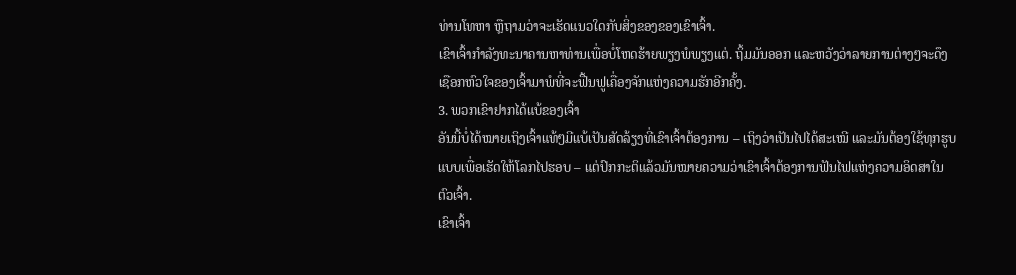ທ່ານໂທຫາ ຫຼືຖາມວ່າຈະເຮັດແນວໃດກັບສິ່ງຂອງຂອງເຂົາເຈົ້າ.
ເຂົາເຈົ້າກໍາລັງທະນາຄານຫາທ່ານເພື່ອບໍ່ໂຫດຮ້າຍພຽງພໍພຽງແຕ່. ຖິ້ມມັນອອກ ແລະຫວັງວ່າລາຍການຕ່າງໆຈະດຶງເຊືອກຫົວໃຈຂອງເຈົ້າມາພໍທີ່ຈະຟື້ນຟູເຄື່ອງຈັກແຫ່ງຄວາມຮັກອີກຄັ້ງ.
3. ພວກເຂົາຢາກໄດ້ແບ້ຂອງເຈົ້າ
ອັນນີ້ບໍ່ໄດ້ໝາຍເຖິງເຈົ້າແທ້ໆມີແບ້ເປັນສັດລ້ຽງທີ່ເຂົາເຈົ້າຕ້ອງການ – ເຖິງວ່າເປັນໄປໄດ້ສະເໝີ ແລະມັນຕ້ອງໃຊ້ທຸກຮູບແບບເພື່ອເຮັດໃຫ້ໂລກໄປຮອບ – ແຕ່ປົກກະຕິແລ້ວມັນໝາຍຄວາມວ່າເຂົາເຈົ້າຕ້ອງການຟັນໄຟແຫ່ງຄວາມອິດສາໃນຕົວເຈົ້າ.
ເຂົາເຈົ້າ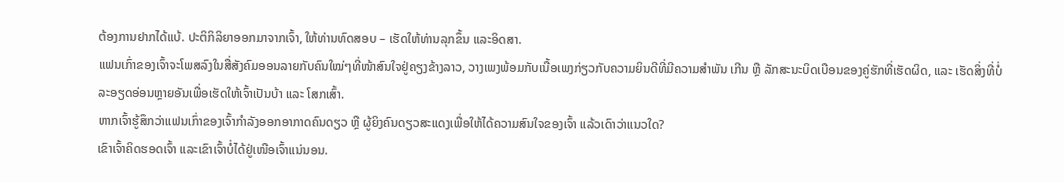ຕ້ອງການຢາກໄດ້ແບ້. ປະຕິກິລິຍາອອກມາຈາກເຈົ້າ, ໃຫ້ທ່ານທົດສອບ – ເຮັດໃຫ້ທ່ານລຸກຂຶ້ນ ແລະອິດສາ.
ແຟນເກົ່າຂອງເຈົ້າຈະໂພສລົງໃນສື່ສັງຄົມອອນລາຍກັບຄົນໃໝ່ໆທີ່ໜ້າສົນໃຈຢູ່ຄຽງຂ້າງລາວ, ວາງເພງພ້ອມກັບເນື້ອເພງກ່ຽວກັບຄວາມຍິນດີທີ່ມີຄວາມສໍາພັນ ເກີນ ຫຼື ລັກສະນະບິດເບືອນຂອງຄູ່ຮັກທີ່ເຮັດຜິດ, ແລະ ເຮັດສິ່ງທີ່ບໍ່ລະອຽດອ່ອນຫຼາຍອັນເພື່ອເຮັດໃຫ້ເຈົ້າເປັນບ້າ ແລະ ໂສກເສົ້າ.
ຫາກເຈົ້າຮູ້ສຶກວ່າແຟນເກົ່າຂອງເຈົ້າກຳລັງອອກອາກາດຄົນດຽວ ຫຼື ຜູ້ຍິງຄົນດຽວສະແດງເພື່ອໃຫ້ໄດ້ຄວາມສົນໃຈຂອງເຈົ້າ ແລ້ວເດົາວ່າແນວໃດ?
ເຂົາເຈົ້າຄິດຮອດເຈົ້າ ແລະເຂົາເຈົ້າບໍ່ໄດ້ຢູ່ເໜືອເຈົ້າແນ່ນອນ.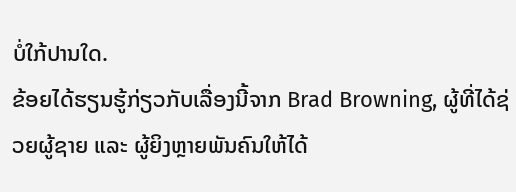ບໍ່ໃກ້ປານໃດ.
ຂ້ອຍໄດ້ຮຽນຮູ້ກ່ຽວກັບເລື່ອງນີ້ຈາກ Brad Browning, ຜູ້ທີ່ໄດ້ຊ່ວຍຜູ້ຊາຍ ແລະ ຜູ້ຍິງຫຼາຍພັນຄົນໃຫ້ໄດ້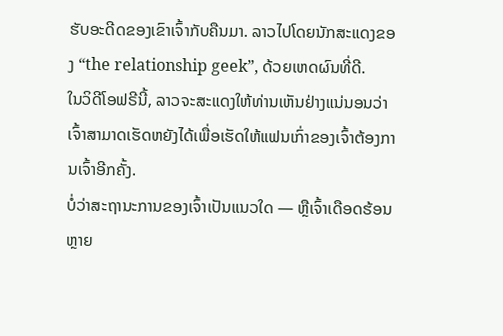ຮັບອະດີດຂອງເຂົາເຈົ້າກັບຄືນມາ. ລາວໄປໂດຍນັກສະແດງຂອງ “the relationship geek”, ດ້ວຍເຫດຜົນທີ່ດີ.
ໃນວິດີໂອຟຣີນີ້, ລາວຈະສະແດງໃຫ້ທ່ານເຫັນຢ່າງແນ່ນອນວ່າເຈົ້າສາມາດເຮັດຫຍັງໄດ້ເພື່ອເຮັດໃຫ້ແຟນເກົ່າຂອງເຈົ້າຕ້ອງການເຈົ້າອີກຄັ້ງ.
ບໍ່ວ່າສະຖານະການຂອງເຈົ້າເປັນແນວໃດ — ຫຼືເຈົ້າເດືອດຮ້ອນຫຼາຍ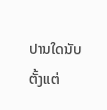ປານໃດນັບຕັ້ງແຕ່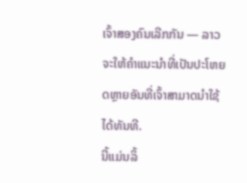ເຈົ້າສອງຄົນເລີກກັນ — ລາວຈະໃຫ້ຄຳແນະນຳທີ່ເປັນປະໂຫຍດຫຼາຍອັນທີ່ເຈົ້າສາມາດນຳໃຊ້ໄດ້ທັນທີ.
ນີ້ແມ່ນລິ້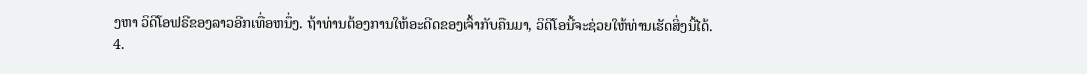ງຫາ ວິດີໂອຟຣີຂອງລາວອີກເທື່ອຫນຶ່ງ. ຖ້າທ່ານຕ້ອງການໃຫ້ອະດີດຂອງເຈົ້າກັບຄືນມາ, ວິດີໂອນີ້ຈະຊ່ວຍໃຫ້ທ່ານເຮັດສິ່ງນີ້ໄດ້.
4.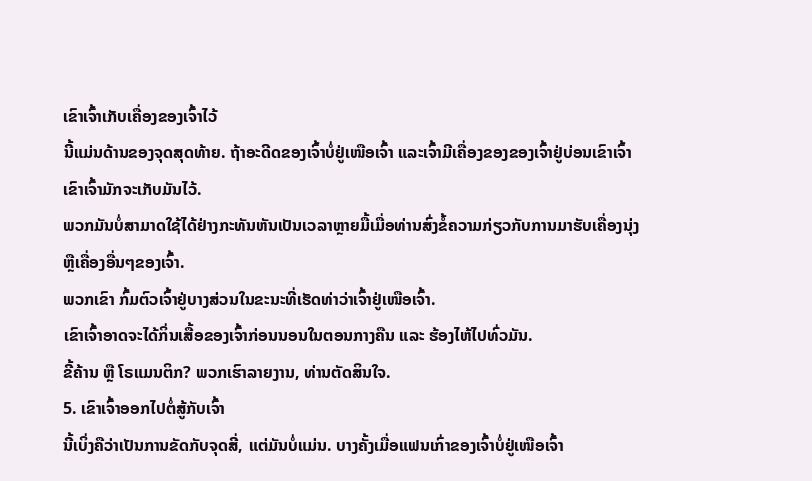ເຂົາເຈົ້າເກັບເຄື່ອງຂອງເຈົ້າໄວ້
ນີ້ແມ່ນດ້ານຂອງຈຸດສຸດທ້າຍ. ຖ້າອະດີດຂອງເຈົ້າບໍ່ຢູ່ເໜືອເຈົ້າ ແລະເຈົ້າມີເຄື່ອງຂອງຂອງເຈົ້າຢູ່ບ່ອນເຂົາເຈົ້າ ເຂົາເຈົ້າມັກຈະເກັບມັນໄວ້.
ພວກມັນບໍ່ສາມາດໃຊ້ໄດ້ຢ່າງກະທັນຫັນເປັນເວລາຫຼາຍມື້ເມື່ອທ່ານສົ່ງຂໍ້ຄວາມກ່ຽວກັບການມາຮັບເຄື່ອງນຸ່ງ ຫຼືເຄື່ອງອື່ນໆຂອງເຈົ້າ.
ພວກເຂົາ ກົ້ມຕົວເຈົ້າຢູ່ບາງສ່ວນໃນຂະນະທີ່ເຮັດທ່າວ່າເຈົ້າຢູ່ເໜືອເຈົ້າ.
ເຂົາເຈົ້າອາດຈະໄດ້ກິ່ນເສື້ອຂອງເຈົ້າກ່ອນນອນໃນຕອນກາງຄືນ ແລະ ຮ້ອງໄຫ້ໄປທົ່ວມັນ.
ຂີ້ຄ້ານ ຫຼື ໂຣແມນຕິກ? ພວກເຮົາລາຍງານ, ທ່ານຕັດສິນໃຈ.
5. ເຂົາເຈົ້າອອກໄປຕໍ່ສູ້ກັບເຈົ້າ
ນີ້ເບິ່ງຄືວ່າເປັນການຂັດກັບຈຸດສີ່, ແຕ່ມັນບໍ່ແມ່ນ. ບາງຄັ້ງເມື່ອແຟນເກົ່າຂອງເຈົ້າບໍ່ຢູ່ເໜືອເຈົ້າ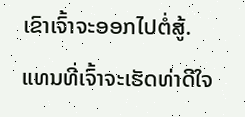ເຂົາເຈົ້າຈະອອກໄປຕໍ່ສູ້.
ແທນທີ່ເຈົ້າຈະເຮັດທ່າດີໃຈ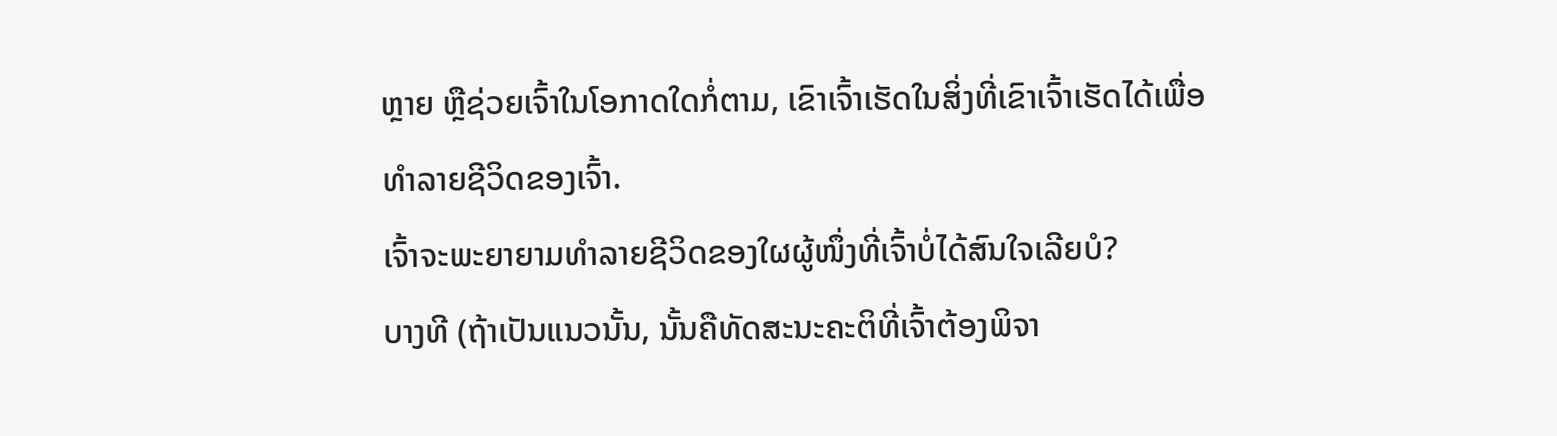ຫຼາຍ ຫຼືຊ່ວຍເຈົ້າໃນໂອກາດໃດກໍ່ຕາມ, ເຂົາເຈົ້າເຮັດໃນສິ່ງທີ່ເຂົາເຈົ້າເຮັດໄດ້ເພື່ອທໍາລາຍຊີວິດຂອງເຈົ້າ.
ເຈົ້າຈະພະຍາຍາມທຳລາຍຊີວິດຂອງໃຜຜູ້ໜຶ່ງທີ່ເຈົ້າບໍ່ໄດ້ສົນໃຈເລີຍບໍ?
ບາງທີ (ຖ້າເປັນແນວນັ້ນ, ນັ້ນຄືທັດສະນະຄະຕິທີ່ເຈົ້າຕ້ອງພິຈາ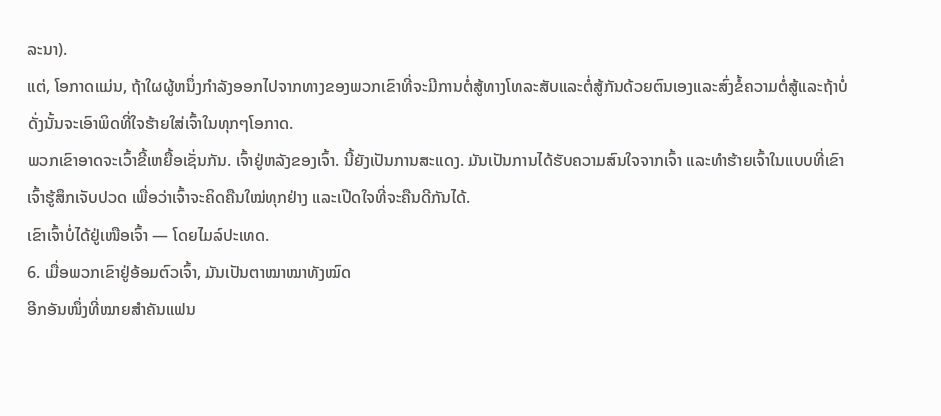ລະນາ).
ແຕ່, ໂອກາດແມ່ນ, ຖ້າໃຜຜູ້ຫນຶ່ງກໍາລັງອອກໄປຈາກທາງຂອງພວກເຂົາທີ່ຈະມີການຕໍ່ສູ້ທາງໂທລະສັບແລະຕໍ່ສູ້ກັນດ້ວຍຕົນເອງແລະສົ່ງຂໍ້ຄວາມຕໍ່ສູ້ແລະຖ້າບໍ່ດັ່ງນັ້ນຈະເອົາພິດທີ່ໃຈຮ້າຍໃສ່ເຈົ້າໃນທຸກໆໂອກາດ.
ພວກເຂົາອາດຈະເວົ້າຂີ້ເຫຍື້ອເຊັ່ນກັນ. ເຈົ້າຢູ່ຫລັງຂອງເຈົ້າ. ນີ້ຍັງເປັນການສະແດງ. ມັນເປັນການໄດ້ຮັບຄວາມສົນໃຈຈາກເຈົ້າ ແລະທຳຮ້າຍເຈົ້າໃນແບບທີ່ເຂົາເຈົ້າຮູ້ສຶກເຈັບປວດ ເພື່ອວ່າເຈົ້າຈະຄິດຄືນໃໝ່ທຸກຢ່າງ ແລະເປີດໃຈທີ່ຈະຄືນດີກັນໄດ້.
ເຂົາເຈົ້າບໍ່ໄດ້ຢູ່ເໜືອເຈົ້າ — ໂດຍໄມລ໌ປະເທດ.
6. ເມື່ອພວກເຂົາຢູ່ອ້ອມຕົວເຈົ້າ, ມັນເປັນຕາໝາໝາທັງໝົດ
ອີກອັນໜຶ່ງທີ່ໝາຍສຳຄັນແຟນ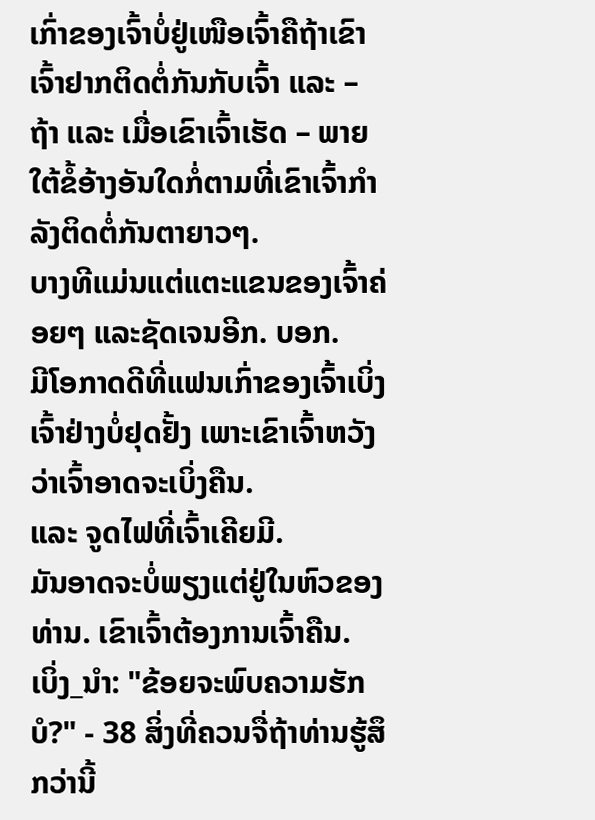ເກົ່າຂອງເຈົ້າບໍ່ຢູ່ເໜືອເຈົ້າຄືຖ້າເຂົາເຈົ້າຢາກຕິດຕໍ່ກັນກັບເຈົ້າ ແລະ – ຖ້າ ແລະ ເມື່ອເຂົາເຈົ້າເຮັດ – ພາຍໃຕ້ຂໍ້ອ້າງອັນໃດກໍ່ຕາມທີ່ເຂົາເຈົ້າກໍາລັງຕິດຕໍ່ກັນຕາຍາວໆ.
ບາງທີແມ່ນແຕ່ແຕະແຂນຂອງເຈົ້າຄ່ອຍໆ ແລະຊັດເຈນອີກ. ບອກ.
ມີໂອກາດດີທີ່ແຟນເກົ່າຂອງເຈົ້າເບິ່ງເຈົ້າຢ່າງບໍ່ຢຸດຢັ້ງ ເພາະເຂົາເຈົ້າຫວັງວ່າເຈົ້າອາດຈະເບິ່ງຄືນ.
ແລະ ຈູດໄຟທີ່ເຈົ້າເຄີຍມີ.
ມັນອາດຈະບໍ່ພຽງແຕ່ຢູ່ໃນຫົວຂອງທ່ານ. ເຂົາເຈົ້າຕ້ອງການເຈົ້າຄືນ.
ເບິ່ງ_ນຳ: "ຂ້ອຍຈະພົບຄວາມຮັກບໍ?" - 38 ສິ່ງທີ່ຄວນຈື່ຖ້າທ່ານຮູ້ສຶກວ່ານີ້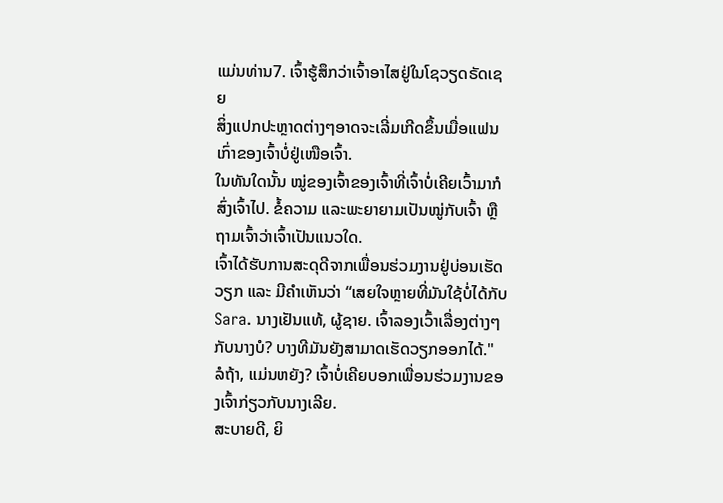ແມ່ນທ່ານ7. ເຈົ້າຮູ້ສຶກວ່າເຈົ້າອາໄສຢູ່ໃນໂຊວຽດຣັດເຊຍ
ສິ່ງແປກປະຫຼາດຕ່າງໆອາດຈະເລີ່ມເກີດຂຶ້ນເມື່ອແຟນເກົ່າຂອງເຈົ້າບໍ່ຢູ່ເໜືອເຈົ້າ.
ໃນທັນໃດນັ້ນ ໝູ່ຂອງເຈົ້າຂອງເຈົ້າທີ່ເຈົ້າບໍ່ເຄີຍເວົ້າມາກໍສົ່ງເຈົ້າໄປ. ຂໍ້ຄວາມ ແລະພະຍາຍາມເປັນໝູ່ກັບເຈົ້າ ຫຼືຖາມເຈົ້າວ່າເຈົ້າເປັນແນວໃດ.
ເຈົ້າໄດ້ຮັບການສະດຸດີຈາກເພື່ອນຮ່ວມງານຢູ່ບ່ອນເຮັດວຽກ ແລະ ມີຄຳເຫັນວ່າ “ເສຍໃຈຫຼາຍທີ່ມັນໃຊ້ບໍ່ໄດ້ກັບ Sara. ນາງເຢັນແທ້, ຜູ້ຊາຍ. ເຈົ້າລອງເວົ້າເລື່ອງຕ່າງໆກັບນາງບໍ? ບາງທີມັນຍັງສາມາດເຮັດວຽກອອກໄດ້."
ລໍຖ້າ, ແມ່ນຫຍັງ? ເຈົ້າບໍ່ເຄີຍບອກເພື່ອນຮ່ວມງານຂອງເຈົ້າກ່ຽວກັບນາງເລີຍ.
ສະບາຍດີ, ຍິ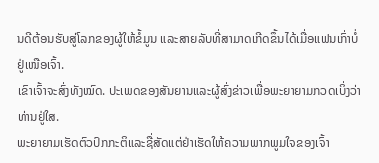ນດີຕ້ອນຮັບສູ່ໂລກຂອງຜູ້ໃຫ້ຂໍ້ມູນ ແລະສາຍລັບທີ່ສາມາດເກີດຂຶ້ນໄດ້ເມື່ອແຟນເກົ່າບໍ່ຢູ່ເໜືອເຈົ້າ.
ເຂົາເຈົ້າຈະສົ່ງທັງໝົດ. ປະເພດຂອງສັນຍານແລະຜູ້ສົ່ງຂ່າວເພື່ອພະຍາຍາມກວດເບິ່ງວ່າທ່ານຢູ່ໃສ.
ພະຍາຍາມເຮັດຕົວປົກກະຕິແລະຊື່ສັດແຕ່ຢ່າເຮັດໃຫ້ຄວາມພາກພູມໃຈຂອງເຈົ້າ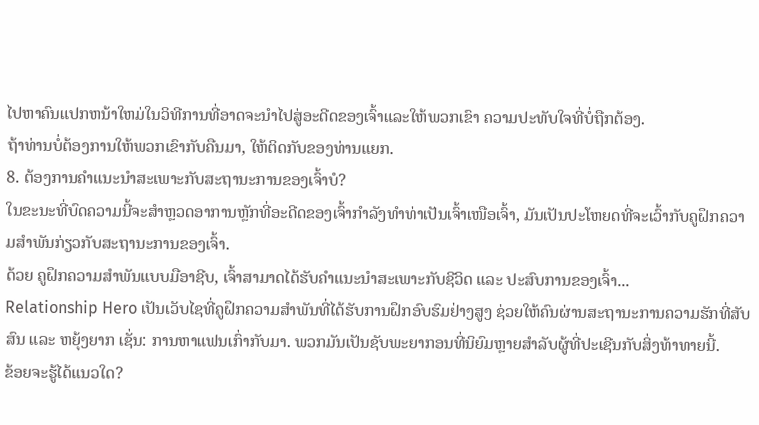ໄປຫາຄົນແປກຫນ້າໃຫມ່ໃນວິທີການທີ່ອາດຈະນໍາໄປສູ່ອະດີດຂອງເຈົ້າແລະໃຫ້ພວກເຂົາ ຄວາມປະທັບໃຈທີ່ບໍ່ຖືກຕ້ອງ.
ຖ້າທ່ານບໍ່ຕ້ອງການໃຫ້ພວກເຂົາກັບຄືນມາ, ໃຫ້ຕິດກັບຂອງທ່ານແຍກ.
8. ຕ້ອງການຄໍາແນະນໍາສະເພາະກັບສະຖານະການຂອງເຈົ້າບໍ?
ໃນຂະນະທີ່ບົດຄວາມນີ້ຈະສໍາຫຼວດອາການຫຼັກທີ່ອະດີດຂອງເຈົ້າກໍາລັງທໍາທ່າເປັນເຈົ້າເໜືອເຈົ້າ, ມັນເປັນປະໂຫຍດທີ່ຈະເວົ້າກັບຄູຝຶກຄວາມສຳພັນກ່ຽວກັບສະຖານະການຂອງເຈົ້າ.
ດ້ວຍ ຄູຝຶກຄວາມສຳພັນແບບມືອາຊີບ, ເຈົ້າສາມາດໄດ້ຮັບຄຳແນະນຳສະເພາະກັບຊີວິດ ແລະ ປະສົບການຂອງເຈົ້າ...
Relationship Hero ເປັນເວັບໄຊທີ່ຄູຝຶກຄວາມສຳພັນທີ່ໄດ້ຮັບການຝຶກອົບຮົມຢ່າງສູງ ຊ່ວຍໃຫ້ຄົນຜ່ານສະຖານະການຄວາມຮັກທີ່ສັບສົນ ແລະ ຫຍຸ້ງຍາກ ເຊັ່ນ: ການຫາແຟນເກົ່າກັບມາ. ພວກມັນເປັນຊັບພະຍາກອນທີ່ນິຍົມຫຼາຍສໍາລັບຜູ້ທີ່ປະເຊີນກັບສິ່ງທ້າທາຍນີ້.
ຂ້ອຍຈະຮູ້ໄດ້ແນວໃດ?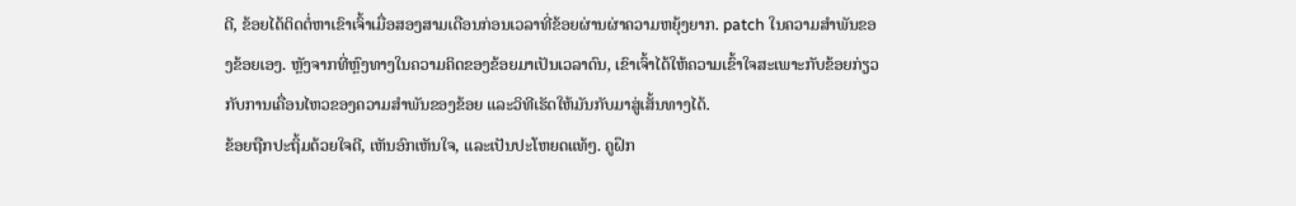ດີ, ຂ້ອຍໄດ້ຕິດຕໍ່ຫາເຂົາເຈົ້າເມື່ອສອງສາມເດືອນກ່ອນເວລາທີ່ຂ້ອຍຜ່ານຜ່າຄວາມຫຍຸ້ງຍາກ. patch ໃນຄວາມສໍາພັນຂອງຂ້ອຍເອງ. ຫຼັງຈາກທີ່ຫຼົງທາງໃນຄວາມຄິດຂອງຂ້ອຍມາເປັນເວລາດົນ, ເຂົາເຈົ້າໄດ້ໃຫ້ຄວາມເຂົ້າໃຈສະເພາະກັບຂ້ອຍກ່ຽວກັບການເຄື່ອນໄຫວຂອງຄວາມສຳພັນຂອງຂ້ອຍ ແລະວິທີເຮັດໃຫ້ມັນກັບມາສູ່ເສັ້ນທາງໄດ້.
ຂ້ອຍຖືກປະຖິ້ມດ້ວຍໃຈດີ, ເຫັນອົກເຫັນໃຈ, ແລະເປັນປະໂຫຍດແທ້ໆ. ຄູຝຶກ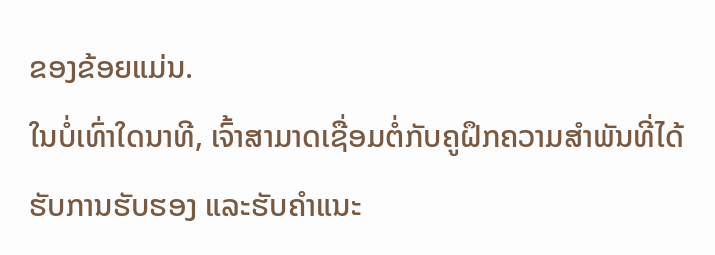ຂອງຂ້ອຍແມ່ນ.
ໃນບໍ່ເທົ່າໃດນາທີ, ເຈົ້າສາມາດເຊື່ອມຕໍ່ກັບຄູຝຶກຄວາມສຳພັນທີ່ໄດ້ຮັບການຮັບຮອງ ແລະຮັບຄຳແນະ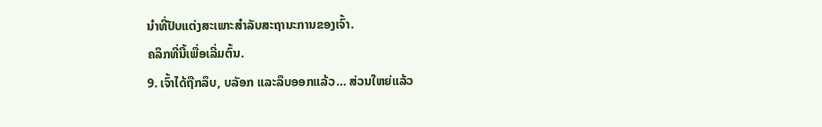ນຳທີ່ປັບແຕ່ງສະເພາະສຳລັບສະຖານະການຂອງເຈົ້າ.
ຄລິກທີ່ນີ້ເພື່ອເລີ່ມຕົ້ນ.
9. ເຈົ້າໄດ້ຖືກລຶບ, ບລັອກ ແລະລຶບອອກແລ້ວ… ສ່ວນໃຫຍ່ແລ້ວ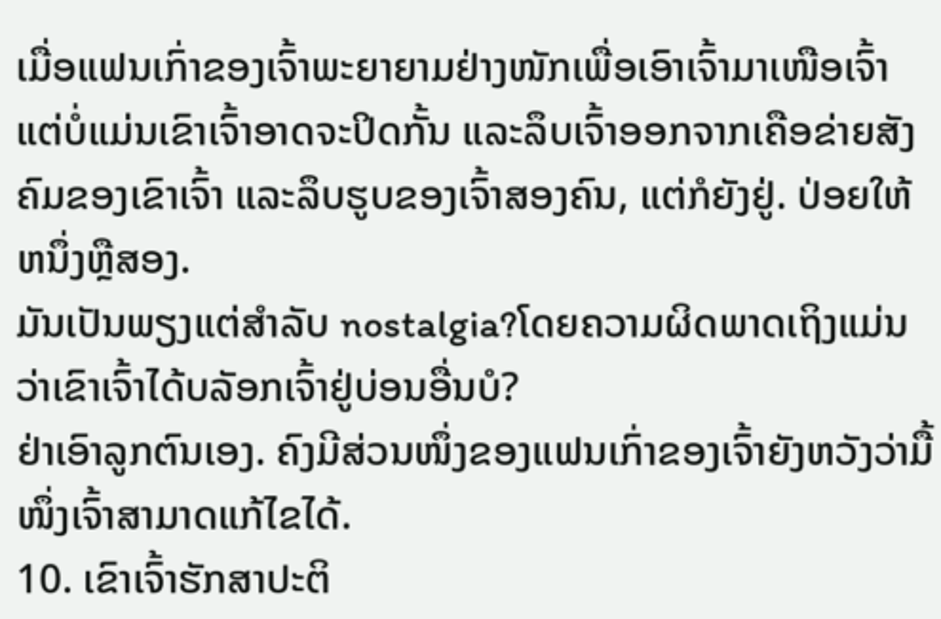ເມື່ອແຟນເກົ່າຂອງເຈົ້າພະຍາຍາມຢ່າງໜັກເພື່ອເອົາເຈົ້າມາເໜືອເຈົ້າ ແຕ່ບໍ່ແມ່ນເຂົາເຈົ້າອາດຈະປິດກັ້ນ ແລະລຶບເຈົ້າອອກຈາກເຄືອຂ່າຍສັງຄົມຂອງເຂົາເຈົ້າ ແລະລຶບຮູບຂອງເຈົ້າສອງຄົນ, ແຕ່ກໍຍັງຢູ່. ປ່ອຍໃຫ້ຫນຶ່ງຫຼືສອງ.
ມັນເປັນພຽງແຕ່ສໍາລັບ nostalgia?ໂດຍຄວາມຜິດພາດເຖິງແມ່ນວ່າເຂົາເຈົ້າໄດ້ບລັອກເຈົ້າຢູ່ບ່ອນອື່ນບໍ?
ຢ່າເອົາລູກຕົນເອງ. ຄົງມີສ່ວນໜຶ່ງຂອງແຟນເກົ່າຂອງເຈົ້າຍັງຫວັງວ່າມື້ໜຶ່ງເຈົ້າສາມາດແກ້ໄຂໄດ້.
10. ເຂົາເຈົ້າຮັກສາປະຕິ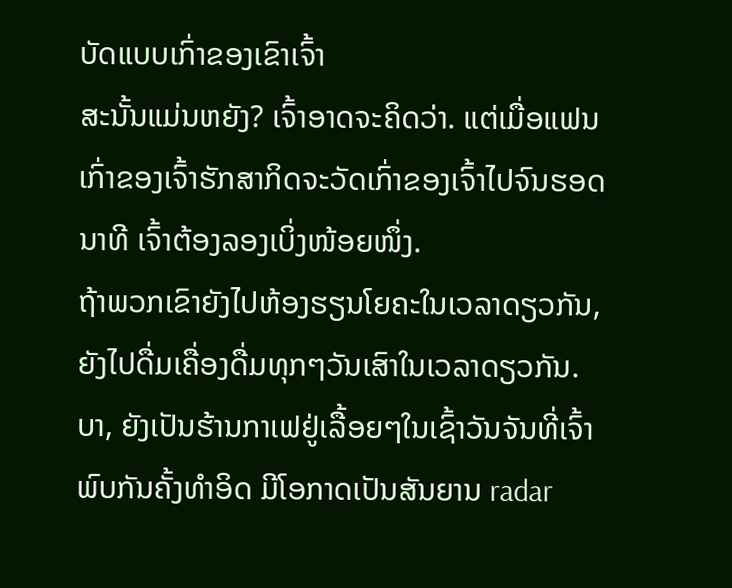ບັດແບບເກົ່າຂອງເຂົາເຈົ້າ
ສະນັ້ນແມ່ນຫຍັງ? ເຈົ້າອາດຈະຄິດວ່າ. ແຕ່ເມື່ອແຟນເກົ່າຂອງເຈົ້າຮັກສາກິດຈະວັດເກົ່າຂອງເຈົ້າໄປຈົນຮອດນາທີ ເຈົ້າຕ້ອງລອງເບິ່ງໜ້ອຍໜຶ່ງ.
ຖ້າພວກເຂົາຍັງໄປຫ້ອງຮຽນໂຍຄະໃນເວລາດຽວກັນ, ຍັງໄປດື່ມເຄື່ອງດື່ມທຸກໆວັນເສົາໃນເວລາດຽວກັນ. ບາ, ຍັງເປັນຮ້ານກາເຟຢູ່ເລື້ອຍໆໃນເຊົ້າວັນຈັນທີ່ເຈົ້າພົບກັນຄັ້ງທຳອິດ ມີໂອກາດເປັນສັນຍານ radar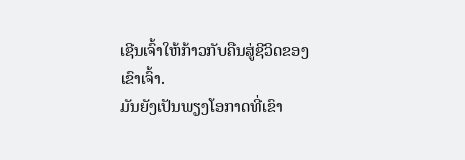ເຊີນເຈົ້າໃຫ້ກ້າວກັບຄືນສູ່ຊີວິດຂອງເຂົາເຈົ້າ.
ມັນຍັງເປັນພຽງໂອກາດທີ່ເຂົາ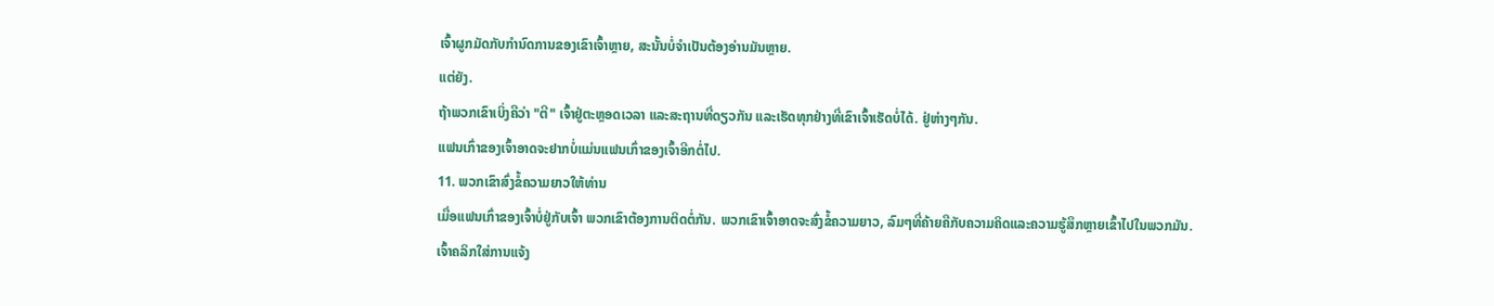ເຈົ້າຜູກມັດກັບກຳນົດການຂອງເຂົາເຈົ້າຫຼາຍ, ສະນັ້ນບໍ່ຈໍາເປັນຕ້ອງອ່ານມັນຫຼາຍ.
ແຕ່ຍັງ.
ຖ້າພວກເຂົາເບິ່ງຄືວ່າ "ຕີ" ເຈົ້າຢູ່ຕະຫຼອດເວລາ ແລະສະຖານທີ່ດຽວກັນ ແລະເຮັດທຸກຢ່າງທີ່ເຂົາເຈົ້າເຮັດບໍ່ໄດ້. ຢູ່ຫ່າງໆກັນ.
ແຟນເກົ່າຂອງເຈົ້າອາດຈະຢາກບໍ່ແມ່ນແຟນເກົ່າຂອງເຈົ້າອີກຕໍ່ໄປ.
11. ພວກເຂົາສົ່ງຂໍ້ຄວາມຍາວໃຫ້ທ່ານ
ເມື່ອແຟນເກົ່າຂອງເຈົ້າບໍ່ຢູ່ກັບເຈົ້າ ພວກເຂົາຕ້ອງການຕິດຕໍ່ກັນ. ພວກເຂົາເຈົ້າອາດຈະສົ່ງຂໍ້ຄວາມຍາວ, ລົມໆທີ່ຄ້າຍຄືກັບຄວາມຄິດແລະຄວາມຮູ້ສຶກຫຼາຍເຂົ້າໄປໃນພວກມັນ.
ເຈົ້າຄລິກໃສ່ການແຈ້ງ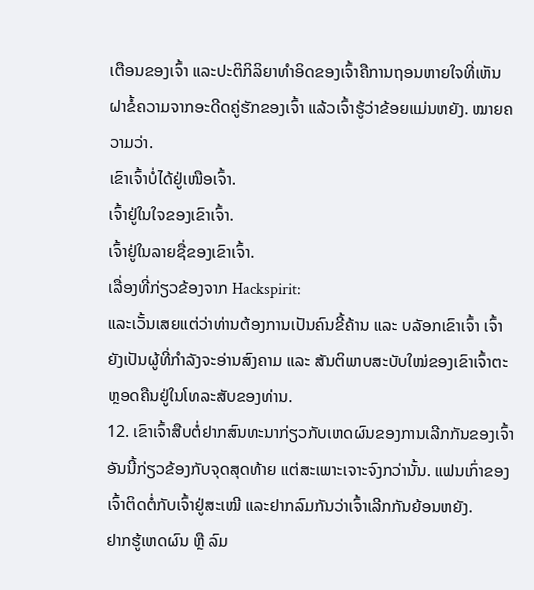ເຕືອນຂອງເຈົ້າ ແລະປະຕິກິລິຍາທໍາອິດຂອງເຈົ້າຄືການຖອນຫາຍໃຈທີ່ເຫັນຝາຂໍ້ຄວາມຈາກອະດີດຄູ່ຮັກຂອງເຈົ້າ ແລ້ວເຈົ້າຮູ້ວ່າຂ້ອຍແມ່ນຫຍັງ. ໝາຍຄວາມວ່າ.
ເຂົາເຈົ້າບໍ່ໄດ້ຢູ່ເໜືອເຈົ້າ.
ເຈົ້າຢູ່ໃນໃຈຂອງເຂົາເຈົ້າ.
ເຈົ້າຢູ່ໃນລາຍຊື່ຂອງເຂົາເຈົ້າ.
ເລື່ອງທີ່ກ່ຽວຂ້ອງຈາກ Hackspirit:
ແລະເວັ້ນເສຍແຕ່ວ່າທ່ານຕ້ອງການເປັນຄົນຂີ້ຄ້ານ ແລະ ບລັອກເຂົາເຈົ້າ ເຈົ້າຍັງເປັນຜູ້ທີ່ກຳລັງຈະອ່ານສົງຄາມ ແລະ ສັນຕິພາບສະບັບໃໝ່ຂອງເຂົາເຈົ້າຕະຫຼອດຄືນຢູ່ໃນໂທລະສັບຂອງທ່ານ.
12. ເຂົາເຈົ້າສືບຕໍ່ຢາກສົນທະນາກ່ຽວກັບເຫດຜົນຂອງການເລີກກັນຂອງເຈົ້າ
ອັນນີ້ກ່ຽວຂ້ອງກັບຈຸດສຸດທ້າຍ ແຕ່ສະເພາະເຈາະຈົງກວ່ານັ້ນ. ແຟນເກົ່າຂອງເຈົ້າຕິດຕໍ່ກັບເຈົ້າຢູ່ສະເໝີ ແລະຢາກລົມກັນວ່າເຈົ້າເລີກກັນຍ້ອນຫຍັງ.
ຢາກຮູ້ເຫດຜົນ ຫຼື ລົມ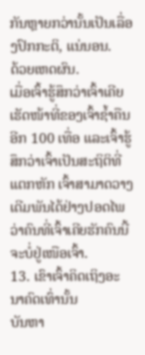ກັນຫຼາຍກວ່ານັ້ນເປັນເລື່ອງປົກກະຕິ, ແນ່ນອນ.
ດ້ວຍເຫດຜົນ.
ເມື່ອເຈົ້າຮູ້ສຶກວ່າເຈົ້າເຄີຍເຮັດໜ້າທີ່ຂອງເຈົ້າຊໍ້າຄືນອີກ 100 ເທື່ອ ແລະເຈົ້າຮູ້ສຶກວ່າເຈົ້າເປັນສະຖິຕິທີ່ແຕກຫັກ ເຈົ້າສາມາດວາງເດີມພັນໄດ້ຢ່າງປອດໄພວ່າຄົນທີ່ເຈົ້າເຄີຍຮັກຄົນນີ້ຈະບໍ່ຢູ່ເໜືອເຈົ້າ.
13. ເຂົາເຈົ້າຄິດເຖິງອະນາຄົດເທົ່ານັ້ນ
ບັນຫາ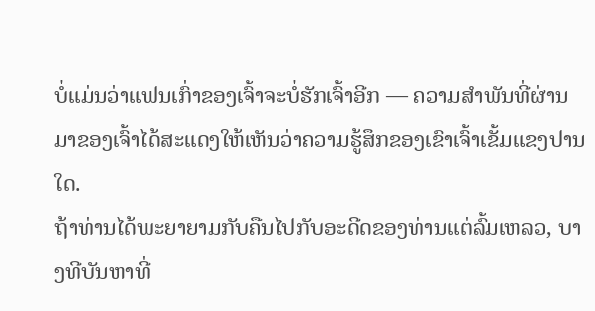ບໍ່ແມ່ນວ່າແຟນເກົ່າຂອງເຈົ້າຈະບໍ່ຮັກເຈົ້າອີກ — ຄວາມສຳພັນທີ່ຜ່ານມາຂອງເຈົ້າໄດ້ສະແດງໃຫ້ເຫັນວ່າຄວາມຮູ້ສຶກຂອງເຂົາເຈົ້າເຂັ້ມແຂງປານໃດ.
ຖ້າທ່ານໄດ້ພະຍາຍາມກັບຄືນໄປກັບອະດີດຂອງທ່ານແຕ່ລົ້ມເຫລວ, ບາງທີບັນຫາທີ່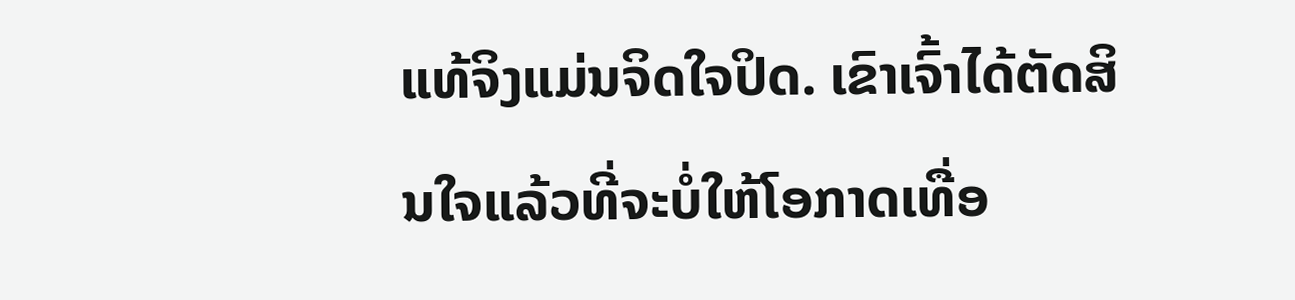ແທ້ຈິງແມ່ນຈິດໃຈປິດ. ເຂົາເຈົ້າໄດ້ຕັດສິນໃຈແລ້ວທີ່ຈະບໍ່ໃຫ້ໂອກາດເທື່ອ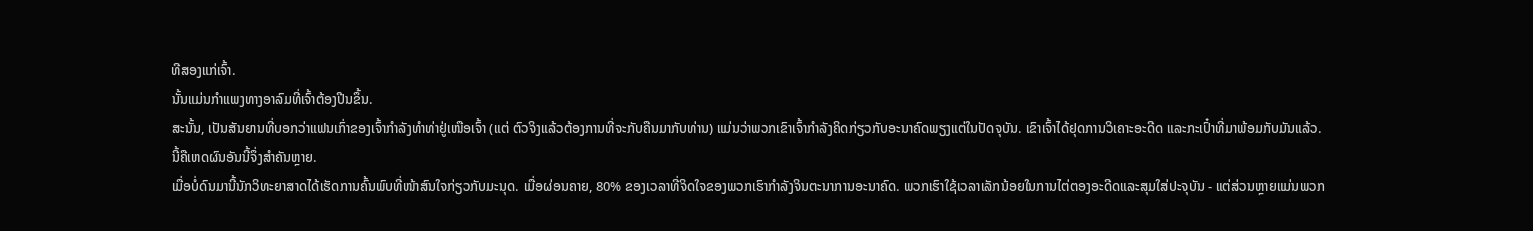ທີສອງແກ່ເຈົ້າ.
ນັ້ນແມ່ນກຳແພງທາງອາລົມທີ່ເຈົ້າຕ້ອງປີນຂຶ້ນ.
ສະນັ້ນ, ເປັນສັນຍານທີ່ບອກວ່າແຟນເກົ່າຂອງເຈົ້າກຳລັງທຳທ່າຢູ່ເໜືອເຈົ້າ (ແຕ່ ຕົວຈິງແລ້ວຕ້ອງການທີ່ຈະກັບຄືນມາກັບທ່ານ) ແມ່ນວ່າພວກເຂົາເຈົ້າກໍາລັງຄິດກ່ຽວກັບອະນາຄົດພຽງແຕ່ໃນປັດຈຸບັນ. ເຂົາເຈົ້າໄດ້ຢຸດການວິເຄາະອະດີດ ແລະກະເປົ໋າທີ່ມາພ້ອມກັບມັນແລ້ວ.
ນີ້ຄືເຫດຜົນອັນນີ້ຈຶ່ງສຳຄັນຫຼາຍ.
ເມື່ອບໍ່ດົນມານີ້ນັກວິທະຍາສາດໄດ້ເຮັດການຄົ້ນພົບທີ່ໜ້າສົນໃຈກ່ຽວກັບມະນຸດ. ເມື່ອຜ່ອນຄາຍ, 80% ຂອງເວລາທີ່ຈິດໃຈຂອງພວກເຮົາກໍາລັງຈິນຕະນາການອະນາຄົດ. ພວກເຮົາໃຊ້ເວລາເລັກນ້ອຍໃນການໄຕ່ຕອງອະດີດແລະສຸມໃສ່ປະຈຸບັນ - ແຕ່ສ່ວນຫຼາຍແມ່ນພວກ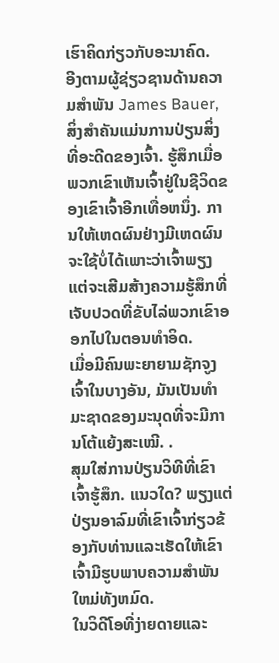ເຮົາຄິດກ່ຽວກັບອະນາຄົດ.
ອີງຕາມຜູ້ຊ່ຽວຊານດ້ານຄວາມສໍາພັນ James Bauer, ສິ່ງສໍາຄັນແມ່ນການປ່ຽນສິ່ງທີ່ອະດີດຂອງເຈົ້າ. ຮູ້ສຶກເມື່ອພວກເຂົາເຫັນເຈົ້າຢູ່ໃນຊີວິດຂອງເຂົາເຈົ້າອີກເທື່ອຫນຶ່ງ. ການໃຫ້ເຫດຜົນຢ່າງມີເຫດຜົນຈະໃຊ້ບໍ່ໄດ້ເພາະວ່າເຈົ້າພຽງແຕ່ຈະເສີມສ້າງຄວາມຮູ້ສຶກທີ່ເຈັບປວດທີ່ຂັບໄລ່ພວກເຂົາອອກໄປໃນຕອນທໍາອິດ.
ເມື່ອມີຄົນພະຍາຍາມຊັກຈູງເຈົ້າໃນບາງອັນ, ມັນເປັນທໍາມະຊາດຂອງມະນຸດທີ່ຈະມີການໂຕ້ແຍ້ງສະເໝີ. .
ສຸມໃສ່ການປ່ຽນວິທີທີ່ເຂົາເຈົ້າຮູ້ສຶກ. ແນວໃດ? ພຽງແຕ່ປ່ຽນອາລົມທີ່ເຂົາເຈົ້າກ່ຽວຂ້ອງກັບທ່ານແລະເຮັດໃຫ້ເຂົາເຈົ້າມີຮູບພາບຄວາມສໍາພັນໃຫມ່ທັງຫມົດ.
ໃນວິດີໂອທີ່ງ່າຍດາຍແລະ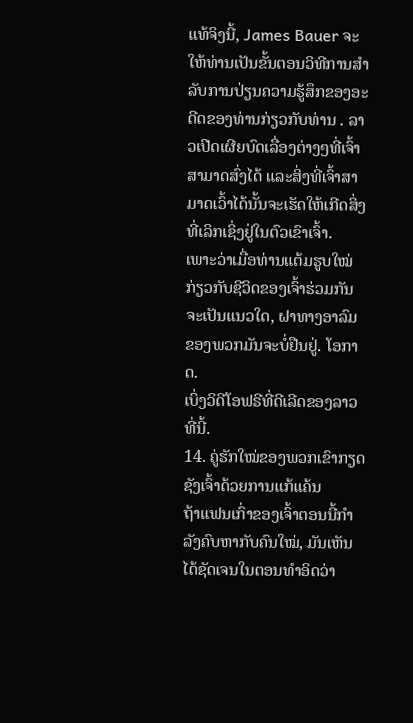ແທ້ຈິງນີ້, James Bauer ຈະໃຫ້ທ່ານເປັນຂັ້ນຕອນວິທີການສໍາລັບການປ່ຽນຄວາມຮູ້ສຶກຂອງອະດີດຂອງທ່ານກ່ຽວກັບທ່ານ . ລາວເປີດເຜີຍບົດເລື່ອງຕ່າງໆທີ່ເຈົ້າສາມາດສົ່ງໄດ້ ແລະສິ່ງທີ່ເຈົ້າສາມາດເວົ້າໄດ້ນັ້ນຈະເຮັດໃຫ້ເກີດສິ່ງທີ່ເລິກເຊິ່ງຢູ່ໃນຕົວເຂົາເຈົ້າ.
ເພາະວ່າເມື່ອທ່ານແຕ້ມຮູບໃໝ່ກ່ຽວກັບຊີວິດຂອງເຈົ້າຮ່ວມກັນຈະເປັນແນວໃດ, ຝາທາງອາລົມຂອງພວກມັນຈະບໍ່ຢືນຢູ່. ໂອກາດ.
ເບິ່ງວິດີໂອຟຣີທີ່ດີເລີດຂອງລາວທີ່ນີ້.
14. ຄູ່ຮັກໃໝ່ຂອງພວກເຂົາກຽດຊັງເຈົ້າດ້ວຍການແກ້ແຄ້ນ
ຖ້າແຟນເກົ່າຂອງເຈົ້າຕອນນີ້ກຳລັງຄົບຫາກັບຄົນໃໝ່, ມັນເຫັນໄດ້ຊັດເຈນໃນຕອນທຳອິດວ່າ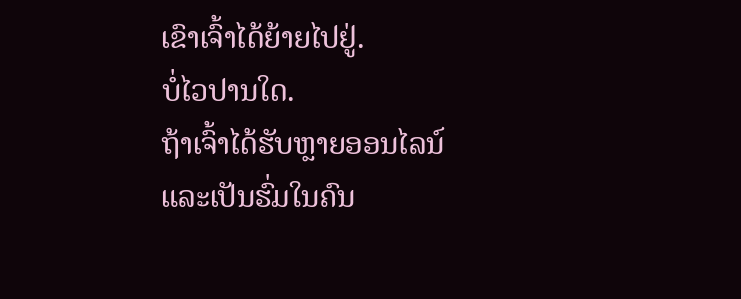ເຂົາເຈົ້າໄດ້ຍ້າຍໄປຢູ່.
ບໍ່ໄວປານໃດ.
ຖ້າເຈົ້າໄດ້ຮັບຫຼາຍອອນໄລນ໌ ແລະເປັນຮົ່ມໃນຄົນ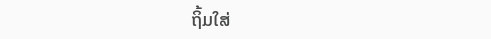ຖິ້ມໃສ່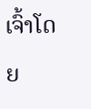ເຈົ້າໂດຍ